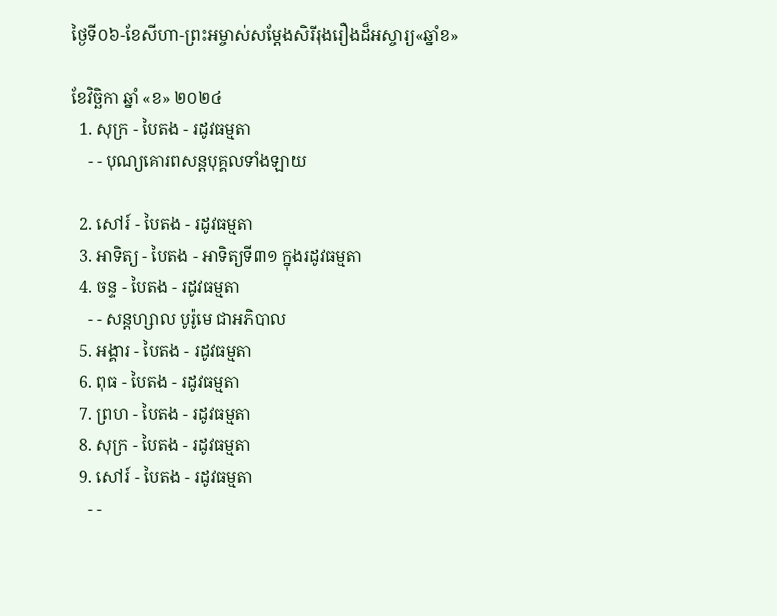ថ្ងៃទី០៦-ខែសីហា-ព្រះអម្ចាស់សម្តែងសិរីរុងរឿងដ៏អស្ចារ្យ«ឆ្នាំខ»

ខែវិច្ឆិកា ឆ្នាំ «ខ» ២០២៤
  1. សុក្រ - បៃតង - រដូវធម្មតា
    - - បុណ្យគោរពសន្ដបុគ្គលទាំងឡាយ

  2. សៅរ៍ - បៃតង - រដូវធម្មតា
  3. អាទិត្យ - បៃតង - អាទិត្យទី៣១ ក្នុងរដូវធម្មតា
  4. ចន្ទ - បៃតង - រដូវធម្មតា
    - - សន្ដហ្សាល បូរ៉ូមេ ជាអភិបាល
  5. អង្គារ - បៃតង - រដូវធម្មតា
  6. ពុធ - បៃតង - រដូវធម្មតា
  7. ព្រហ - បៃតង - រដូវធម្មតា
  8. សុក្រ - បៃតង - រដូវធម្មតា
  9. សៅរ៍ - បៃតង - រដូវធម្មតា
    - -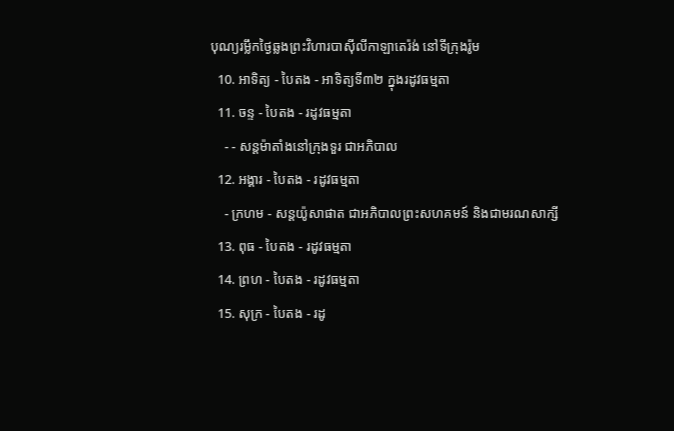បុណ្យរម្លឹកថ្ងៃឆ្លងព្រះវិហារបាស៊ីលីកាឡាតេរ៉ង់ នៅទីក្រុងរ៉ូម
  10. អាទិត្យ - បៃតង - អាទិត្យទី៣២ ក្នុងរដូវធម្មតា
  11. ចន្ទ - បៃតង - រដូវធម្មតា
    - - សន្ដម៉ាតាំងនៅក្រុងទួរ ជាអភិបាល
  12. អង្គារ - បៃតង - រដូវធម្មតា
    - ក្រហម - សន្ដយ៉ូសាផាត ជាអភិបាលព្រះសហគមន៍ និងជាមរណសាក្សី
  13. ពុធ - បៃតង - រដូវធម្មតា
  14. ព្រហ - បៃតង - រដូវធម្មតា
  15. សុក្រ - បៃតង - រដូ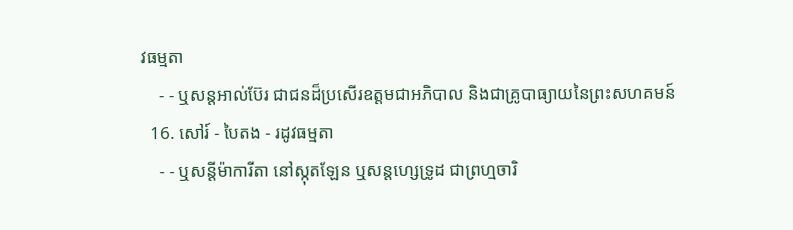វធម្មតា
    - - ឬសន្ដអាល់ប៊ែរ ជាជនដ៏ប្រសើរឧត្ដមជាអភិបាល និងជាគ្រូបាធ្យាយនៃព្រះសហគមន៍
  16. សៅរ៍ - បៃតង - រដូវធម្មតា
    - - ឬសន្ដីម៉ាការីតា នៅស្កុតឡែន ឬសន្ដហ្សេទ្រូដ ជាព្រហ្មចារិ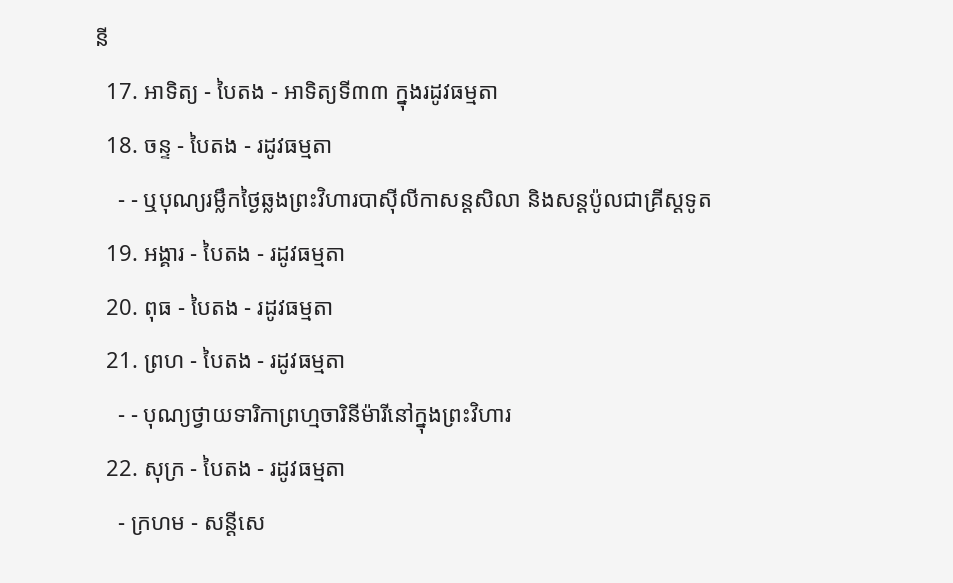នី
  17. អាទិត្យ - បៃតង - អាទិត្យទី៣៣ ក្នុងរដូវធម្មតា
  18. ចន្ទ - បៃតង - រដូវធម្មតា
    - - ឬបុណ្យរម្លឹកថ្ងៃឆ្លងព្រះវិហារបាស៊ីលីកាសន្ដសិលា និងសន្ដប៉ូលជាគ្រីស្ដទូត
  19. អង្គារ - បៃតង - រដូវធម្មតា
  20. ពុធ - បៃតង - រដូវធម្មតា
  21. ព្រហ - បៃតង - រដូវធម្មតា
    - - បុណ្យថ្វាយទារិកាព្រហ្មចារិនីម៉ារីនៅក្នុងព្រះវិហារ
  22. សុក្រ - បៃតង - រដូវធម្មតា
    - ក្រហម - សន្ដីសេ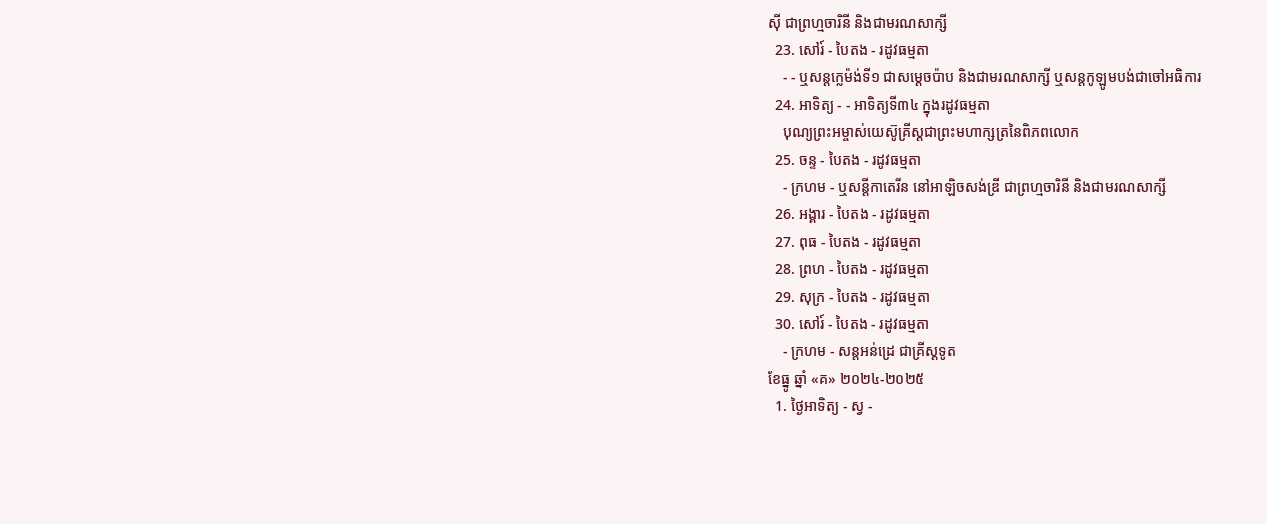ស៊ី ជាព្រហ្មចារិនី និងជាមរណសាក្សី
  23. សៅរ៍ - បៃតង - រដូវធម្មតា
    - - ឬសន្ដក្លេម៉ង់ទី១ ជាសម្ដេចប៉ាប និងជាមរណសាក្សី ឬសន្ដកូឡូមបង់ជាចៅអធិការ
  24. អាទិត្យ - - អាទិត្យទី៣៤ ក្នុងរដូវធម្មតា
    បុណ្យព្រះអម្ចាស់យេស៊ូគ្រីស្ដជាព្រះមហាក្សត្រនៃពិភពលោក
  25. ចន្ទ - បៃតង - រដូវធម្មតា
    - ក្រហម - ឬសន្ដីកាតេរីន នៅអាឡិចសង់ឌ្រី ជាព្រហ្មចារិនី និងជាមរណសាក្សី
  26. អង្គារ - បៃតង - រដូវធម្មតា
  27. ពុធ - បៃតង - រដូវធម្មតា
  28. ព្រហ - បៃតង - រដូវធម្មតា
  29. សុក្រ - បៃតង - រដូវធម្មតា
  30. សៅរ៍ - បៃតង - រដូវធម្មតា
    - ក្រហម - សន្ដអន់ដ្រេ ជាគ្រីស្ដទូត
ខែធ្នូ ឆ្នាំ «គ» ២០២៤-២០២៥
  1. ថ្ងៃអាទិត្យ - ស្វ -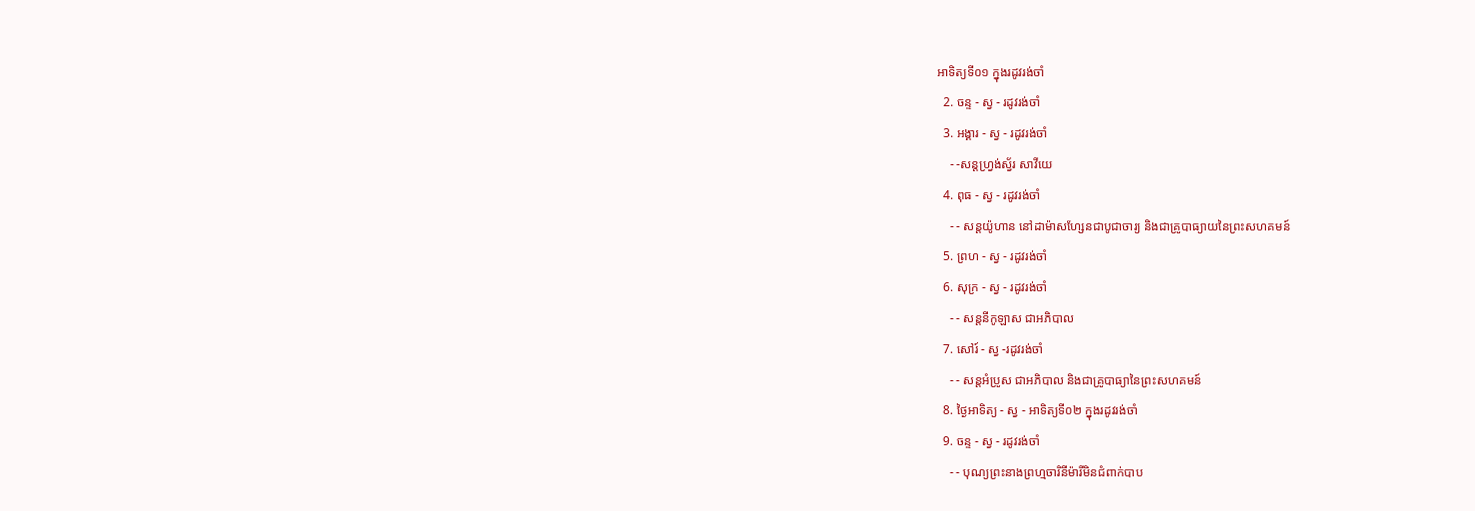អាទិត្យទី០១ ក្នុងរដូវរង់ចាំ
  2. ចន្ទ - ស្វ - រដូវរង់ចាំ
  3. អង្គារ - ស្វ - រដូវរង់ចាំ
    - -សន្ដហ្វ្រង់ស្វ័រ សាវីយេ
  4. ពុធ - ស្វ - រដូវរង់ចាំ
    - - សន្ដយ៉ូហាន នៅដាម៉ាសហ្សែនជាបូជាចារ្យ និងជាគ្រូបាធ្យាយនៃព្រះសហគមន៍
  5. ព្រហ - ស្វ - រដូវរង់ចាំ
  6. សុក្រ - ស្វ - រដូវរង់ចាំ
    - - សន្ដនីកូឡាស ជាអភិបាល
  7. សៅរ៍ - ស្វ -រដូវរង់ចាំ
    - - សន្ដអំប្រូស ជាអភិបាល និងជាគ្រូបាធ្យានៃព្រះសហគមន៍
  8. ថ្ងៃអាទិត្យ - ស្វ - អាទិត្យទី០២ ក្នុងរដូវរង់ចាំ
  9. ចន្ទ - ស្វ - រដូវរង់ចាំ
    - - បុណ្យព្រះនាងព្រហ្មចារិនីម៉ារីមិនជំពាក់បាប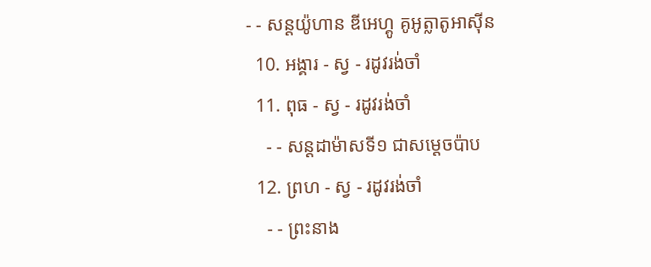- - សន្ដយ៉ូហាន ឌីអេហ្គូ គូអូត្លាតូអាស៊ីន
  10. អង្គារ - ស្វ - រដូវរង់ចាំ
  11. ពុធ - ស្វ - រដូវរង់ចាំ
    - - សន្ដដាម៉ាសទី១ ជាសម្ដេចប៉ាប
  12. ព្រហ - ស្វ - រដូវរង់ចាំ
    - - ព្រះនាង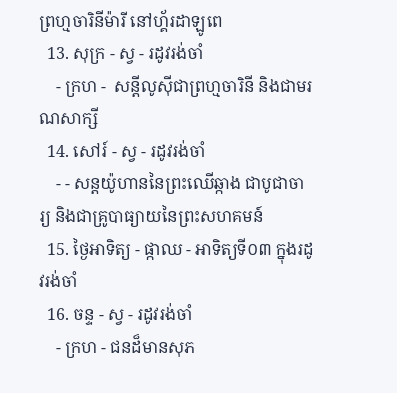ព្រហ្មចារិនីម៉ារី នៅហ្គ័រដាឡូពេ
  13. សុក្រ - ស្វ - រដូវរង់ចាំ
    - ក្រហ -  សន្ដីលូស៊ីជាព្រហ្មចារិនី និងជាមរណសាក្សី
  14. សៅរ៍ - ស្វ - រដូវរង់ចាំ
    - - សន្ដយ៉ូហាននៃព្រះឈើឆ្កាង ជាបូជាចារ្យ និងជាគ្រូបាធ្យាយនៃព្រះសហគមន៍
  15. ថ្ងៃអាទិត្យ - ផ្កាឈ - អាទិត្យទី០៣ ក្នុងរដូវរង់ចាំ
  16. ចន្ទ - ស្វ - រដូវរង់ចាំ
    - ក្រហ - ជនដ៏មានសុភ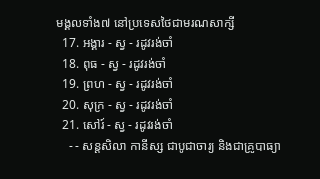មង្គលទាំង៧ នៅប្រទេសថៃជាមរណសាក្សី
  17. អង្គារ - ស្វ - រដូវរង់ចាំ
  18. ពុធ - ស្វ - រដូវរង់ចាំ
  19. ព្រហ - ស្វ - រដូវរង់ចាំ
  20. សុក្រ - ស្វ - រដូវរង់ចាំ
  21. សៅរ៍ - ស្វ - រដូវរង់ចាំ
    - - សន្ដសិលា កានីស្ស ជាបូជាចារ្យ និងជាគ្រូបាធ្យា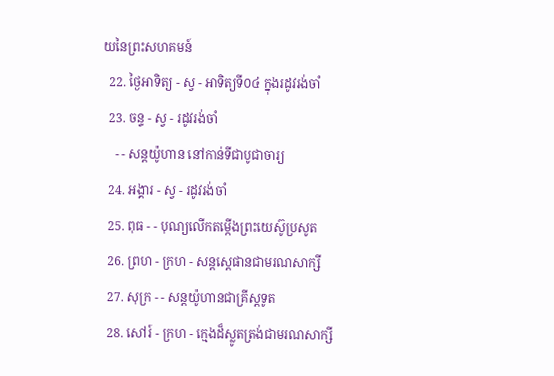យនៃព្រះសហគមន៍
  22. ថ្ងៃអាទិត្យ - ស្វ - អាទិត្យទី០៤ ក្នុងរដូវរង់ចាំ
  23. ចន្ទ - ស្វ - រដូវរង់ចាំ
    - - សន្ដយ៉ូហាន នៅកាន់ទីជាបូជាចារ្យ
  24. អង្គារ - ស្វ - រដូវរង់ចាំ
  25. ពុធ - - បុណ្យលើកតម្កើងព្រះយេស៊ូប្រសូត
  26. ព្រហ - ក្រហ - សន្តស្តេផានជាមរណសាក្សី
  27. សុក្រ - - សន្តយ៉ូហានជាគ្រីស្តទូត
  28. សៅរ៍ - ក្រហ - ក្មេងដ៏ស្លូតត្រង់ជាមរណសាក្សី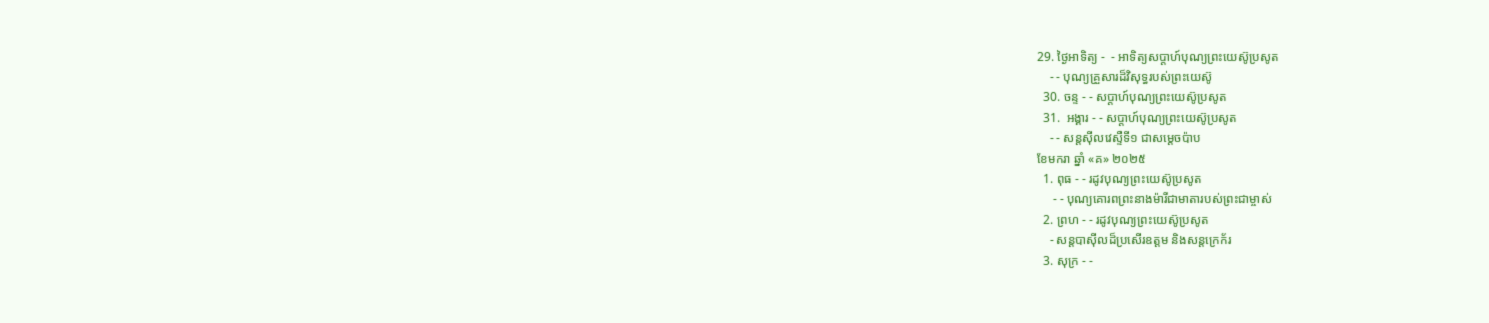29. ថ្ងៃអាទិត្យ -  - អាទិត្យសប្ដាហ៍បុណ្យព្រះយេស៊ូប្រសូត
    - - បុណ្យគ្រួសារដ៏វិសុទ្ធរបស់ព្រះយេស៊ូ
  30. ចន្ទ - - សប្ដាហ៍បុណ្យព្រះយេស៊ូប្រសូត
  31.  អង្គារ - - សប្ដាហ៍បុណ្យព្រះយេស៊ូប្រសូត
    - - សន្ដស៊ីលវេស្ទឺទី១ ជាសម្ដេចប៉ាប
ខែមករា ឆ្នាំ «គ» ២០២៥
  1. ពុធ - - រដូវបុណ្យព្រះយេស៊ូប្រសូត
     - - បុណ្យគោរពព្រះនាងម៉ារីជាមាតារបស់ព្រះជាម្ចាស់
  2. ព្រហ - - រដូវបុណ្យព្រះយេស៊ូប្រសូត
    - សន្ដបាស៊ីលដ៏ប្រសើរឧត្ដម និងសន្ដក្រេក័រ
  3. សុក្រ - -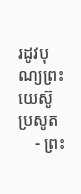រដូវបុណ្យព្រះយេស៊ូប្រសូត
    - ព្រះ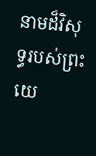នាមដ៏វិសុទ្ធរបស់ព្រះយេ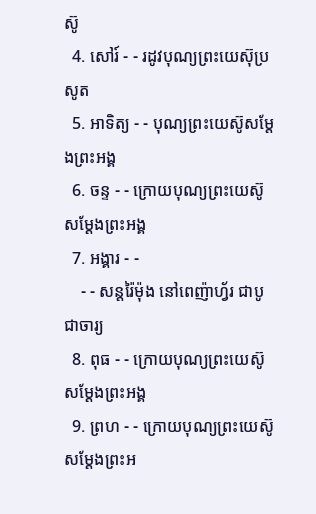ស៊ូ
  4. សៅរ៍ - - រដូវបុណ្យព្រះយេស៊ុប្រសូត
  5. អាទិត្យ - - បុណ្យព្រះយេស៊ូសម្ដែងព្រះអង្គ
  6. ចន្ទ - - ក្រោយបុណ្យព្រះយេស៊ូសម្ដែងព្រះអង្គ
  7. អង្គារ - -
    - - សន្ដរ៉ៃម៉ុង នៅពេញ៉ាហ្វ័រ ជាបូជាចារ្យ
  8. ពុធ - - ក្រោយបុណ្យព្រះយេស៊ូសម្ដែងព្រះអង្គ
  9. ព្រហ - - ក្រោយបុណ្យព្រះយេស៊ូសម្ដែងព្រះអ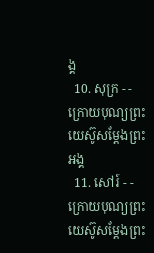ង្គ
  10. សុក្រ - - ក្រោយបុណ្យព្រះយេស៊ូសម្ដែងព្រះអង្គ
  11. សៅរ៍ - - ក្រោយបុណ្យព្រះយេស៊ូសម្ដែងព្រះ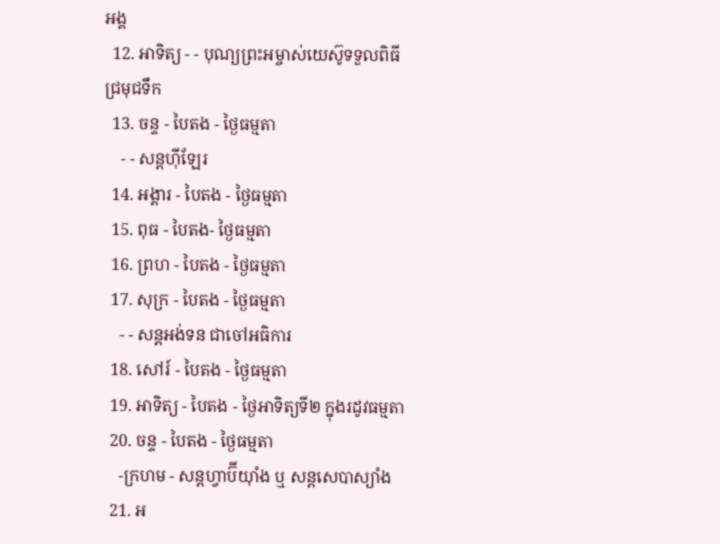អង្គ
  12. អាទិត្យ - - បុណ្យព្រះអម្ចាស់យេស៊ូទទួលពិធីជ្រមុជទឹក
  13. ចន្ទ - បៃតង - ថ្ងៃធម្មតា
    - - សន្ដហ៊ីឡែរ
  14. អង្គារ - បៃតង - ថ្ងៃធម្មតា
  15. ពុធ - បៃតង- ថ្ងៃធម្មតា
  16. ព្រហ - បៃតង - ថ្ងៃធម្មតា
  17. សុក្រ - បៃតង - ថ្ងៃធម្មតា
    - - សន្ដអង់ទន ជាចៅអធិការ
  18. សៅរ៍ - បៃតង - ថ្ងៃធម្មតា
  19. អាទិត្យ - បៃតង - ថ្ងៃអាទិត្យទី២ ក្នុងរដូវធម្មតា
  20. ចន្ទ - បៃតង - ថ្ងៃធម្មតា
    -ក្រហម - សន្ដហ្វាប៊ីយ៉ាំង ឬ សន្ដសេបាស្យាំង
  21. អ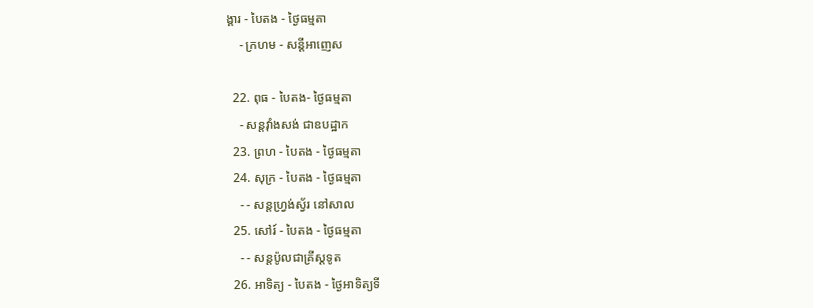ង្គារ - បៃតង - ថ្ងៃធម្មតា
    - ក្រហម - សន្ដីអាញេស

  22. ពុធ - បៃតង- ថ្ងៃធម្មតា
    - សន្ដវ៉ាំងសង់ ជាឧបដ្ឋាក
  23. ព្រហ - បៃតង - ថ្ងៃធម្មតា
  24. សុក្រ - បៃតង - ថ្ងៃធម្មតា
    - - សន្ដហ្វ្រង់ស្វ័រ នៅសាល
  25. សៅរ៍ - បៃតង - ថ្ងៃធម្មតា
    - - សន្ដប៉ូលជាគ្រីស្ដទូត
  26. អាទិត្យ - បៃតង - ថ្ងៃអាទិត្យទី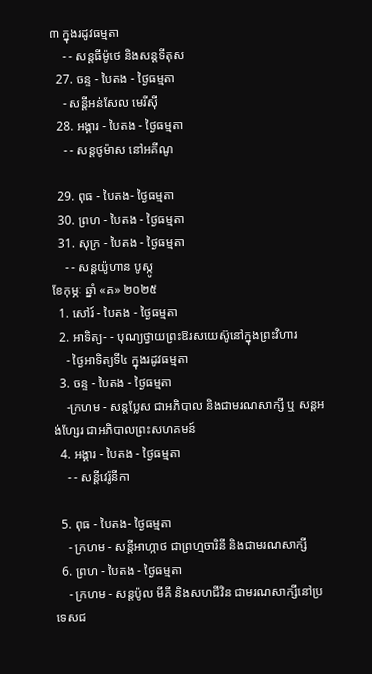៣ ក្នុងរដូវធម្មតា
    - - សន្ដធីម៉ូថេ និងសន្ដទីតុស
  27. ចន្ទ - បៃតង - ថ្ងៃធម្មតា
    - សន្ដីអន់សែល មេរីស៊ី
  28. អង្គារ - បៃតង - ថ្ងៃធម្មតា
    - - សន្ដថូម៉ាស នៅអគីណូ

  29. ពុធ - បៃតង- ថ្ងៃធម្មតា
  30. ព្រហ - បៃតង - ថ្ងៃធម្មតា
  31. សុក្រ - បៃតង - ថ្ងៃធម្មតា
    - - សន្ដយ៉ូហាន បូស្កូ
ខែកុម្ភៈ ឆ្នាំ «គ» ២០២៥
  1. សៅរ៍ - បៃតង - ថ្ងៃធម្មតា
  2. អាទិត្យ- - បុណ្យថ្វាយព្រះឱរសយេស៊ូនៅក្នុងព្រះវិហារ
    - ថ្ងៃអាទិត្យទី៤ ក្នុងរដូវធម្មតា
  3. ចន្ទ - បៃតង - ថ្ងៃធម្មតា
    -ក្រហម - សន្ដប្លែស ជាអភិបាល និងជាមរណសាក្សី ឬ សន្ដអង់ហ្សែរ ជាអភិបាលព្រះសហគមន៍
  4. អង្គារ - បៃតង - ថ្ងៃធម្មតា
    - - សន្ដីវេរ៉ូនីកា

  5. ពុធ - បៃតង- ថ្ងៃធម្មតា
    - ក្រហម - សន្ដីអាហ្កាថ ជាព្រហ្មចារិនី និងជាមរណសាក្សី
  6. ព្រហ - បៃតង - ថ្ងៃធម្មតា
    - ក្រហម - សន្ដប៉ូល មីគី និងសហជីវិន ជាមរណសាក្សីនៅប្រទេសជ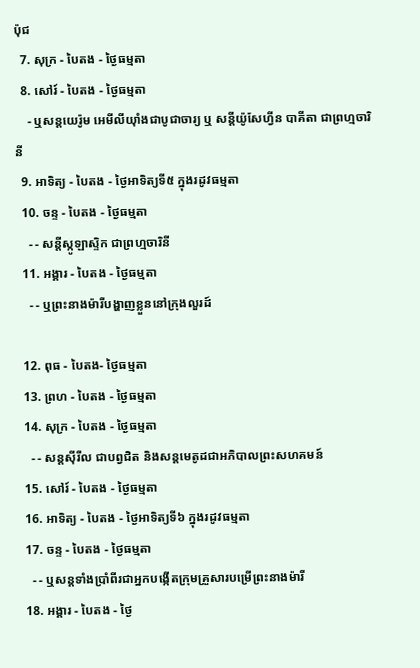ប៉ុជ
  7. សុក្រ - បៃតង - ថ្ងៃធម្មតា
  8. សៅរ៍ - បៃតង - ថ្ងៃធម្មតា
    - ឬសន្ដយេរ៉ូម អេមីលីយ៉ាំងជាបូជាចារ្យ ឬ សន្ដីយ៉ូសែហ្វីន បាគីតា ជាព្រហ្មចារិនី
  9. អាទិត្យ - បៃតង - ថ្ងៃអាទិត្យទី៥ ក្នុងរដូវធម្មតា
  10. ចន្ទ - បៃតង - ថ្ងៃធម្មតា
    - - សន្ដីស្កូឡាស្ទិក ជាព្រហ្មចារិនី
  11. អង្គារ - បៃតង - ថ្ងៃធម្មតា
    - - ឬព្រះនាងម៉ារីបង្ហាញខ្លួននៅក្រុងលួរដ៍

  12. ពុធ - បៃតង- ថ្ងៃធម្មតា
  13. ព្រហ - បៃតង - ថ្ងៃធម្មតា
  14. សុក្រ - បៃតង - ថ្ងៃធម្មតា
    - - សន្ដស៊ីរីល ជាបព្វជិត និងសន្ដមេតូដជាអភិបាលព្រះសហគមន៍
  15. សៅរ៍ - បៃតង - ថ្ងៃធម្មតា
  16. អាទិត្យ - បៃតង - ថ្ងៃអាទិត្យទី៦ ក្នុងរដូវធម្មតា
  17. ចន្ទ - បៃតង - ថ្ងៃធម្មតា
    - - ឬសន្ដទាំងប្រាំពីរជាអ្នកបង្កើតក្រុមគ្រួសារបម្រើព្រះនាងម៉ារី
  18. អង្គារ - បៃតង - ថ្ងៃ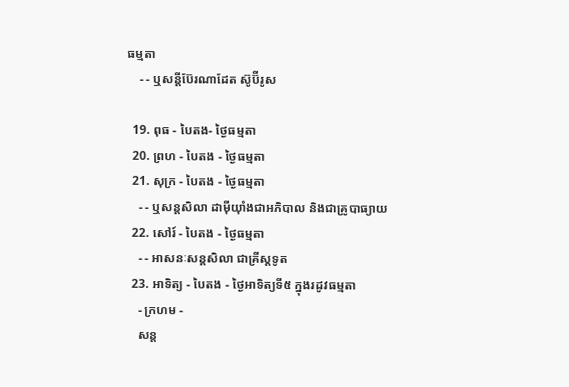ធម្មតា
    - - ឬសន្ដីប៊ែរណាដែត ស៊ូប៊ីរូស

  19. ពុធ - បៃតង- ថ្ងៃធម្មតា
  20. ព្រហ - បៃតង - ថ្ងៃធម្មតា
  21. សុក្រ - បៃតង - ថ្ងៃធម្មតា
    - - ឬសន្ដសិលា ដាម៉ីយ៉ាំងជាអភិបាល និងជាគ្រូបាធ្យាយ
  22. សៅរ៍ - បៃតង - ថ្ងៃធម្មតា
    - - អាសនៈសន្ដសិលា ជាគ្រីស្ដទូត
  23. អាទិត្យ - បៃតង - ថ្ងៃអាទិត្យទី៥ ក្នុងរដូវធម្មតា
    - ក្រហម -
    សន្ដ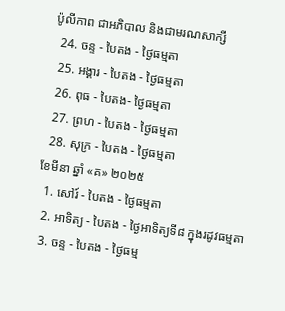ប៉ូលីកាព ជាអភិបាល និងជាមរណសាក្សី
  24. ចន្ទ - បៃតង - ថ្ងៃធម្មតា
  25. អង្គារ - បៃតង - ថ្ងៃធម្មតា
  26. ពុធ - បៃតង- ថ្ងៃធម្មតា
  27. ព្រហ - បៃតង - ថ្ងៃធម្មតា
  28. សុក្រ - បៃតង - ថ្ងៃធម្មតា
ខែមីនា ឆ្នាំ «គ» ២០២៥
  1. សៅរ៍ - បៃតង - ថ្ងៃធម្មតា
  2. អាទិត្យ - បៃតង - ថ្ងៃអាទិត្យទី៨ ក្នុងរដូវធម្មតា
  3. ចន្ទ - បៃតង - ថ្ងៃធម្ម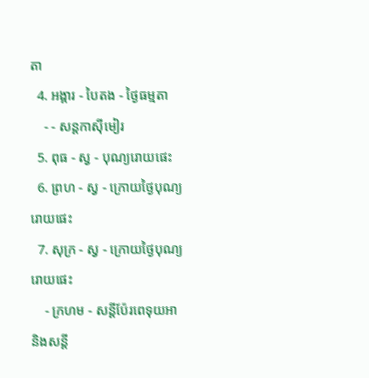តា
  4. អង្គារ - បៃតង - ថ្ងៃធម្មតា
    - - សន្ដកាស៊ីមៀរ
  5. ពុធ - ស្វ - បុណ្យរោយផេះ
  6. ព្រហ - ស្វ - ក្រោយថ្ងៃបុណ្យរោយផេះ
  7. សុក្រ - ស្វ - ក្រោយថ្ងៃបុណ្យរោយផេះ
    - ក្រហម - សន្ដីប៉ែរពេទុយអា និងសន្ដី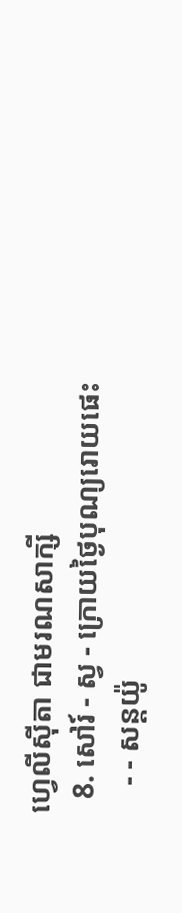ហ្វេលីស៊ីតា ជាមរណសាក្សី
  8. សៅរ៍ - ស្វ - ក្រោយថ្ងៃបុណ្យរោយផេះ
    - - សន្ដយ៉ូ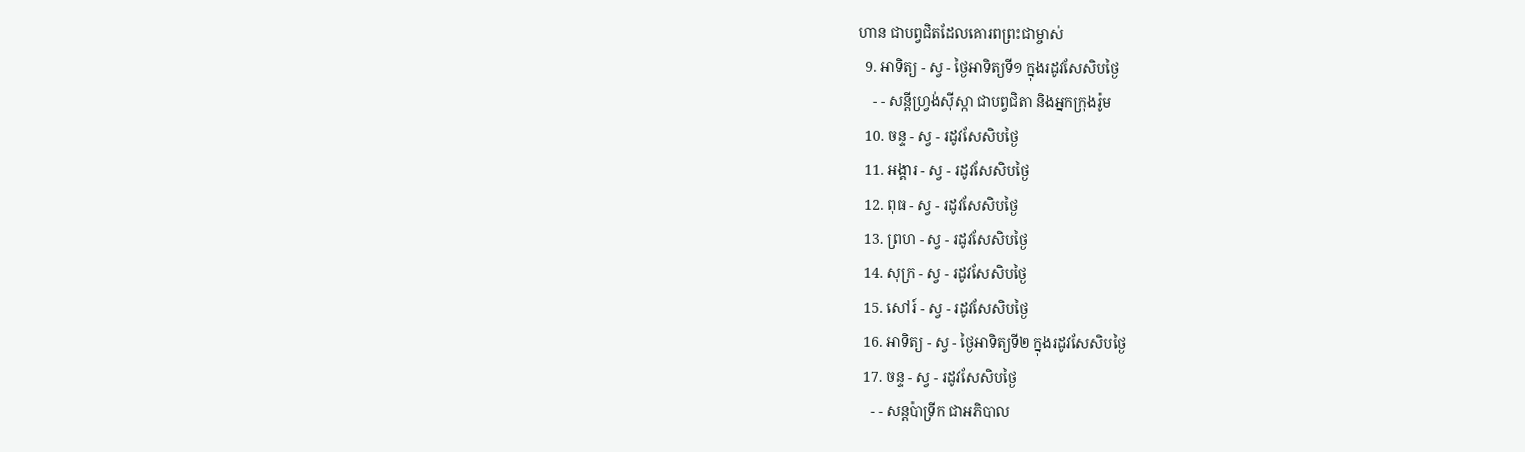ហាន ជាបព្វជិតដែលគោរពព្រះជាម្ចាស់
  9. អាទិត្យ - ស្វ - ថ្ងៃអាទិត្យទី១ ក្នុងរដូវសែសិបថ្ងៃ
    - - សន្ដីហ្វ្រង់ស៊ីស្កា ជាបព្វជិតា និងអ្នកក្រុងរ៉ូម
  10. ចន្ទ - ស្វ - រដូវសែសិបថ្ងៃ
  11. អង្គារ - ស្វ - រដូវសែសិបថ្ងៃ
  12. ពុធ - ស្វ - រដូវសែសិបថ្ងៃ
  13. ព្រហ - ស្វ - រដូវសែសិបថ្ងៃ
  14. សុក្រ - ស្វ - រដូវសែសិបថ្ងៃ
  15. សៅរ៍ - ស្វ - រដូវសែសិបថ្ងៃ
  16. អាទិត្យ - ស្វ - ថ្ងៃអាទិត្យទី២ ក្នុងរដូវសែសិបថ្ងៃ
  17. ចន្ទ - ស្វ - រដូវសែសិបថ្ងៃ
    - - សន្ដប៉ាទ្រីក ជាអភិបាល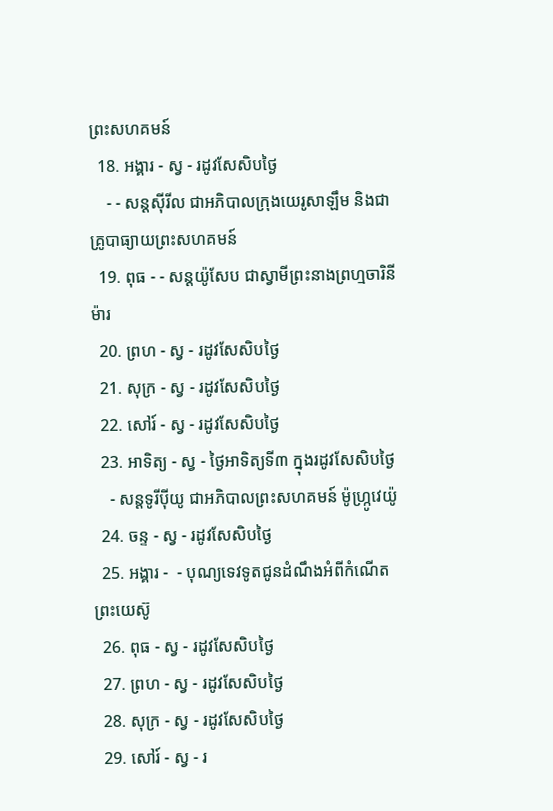ព្រះសហគមន៍
  18. អង្គារ - ស្វ - រដូវសែសិបថ្ងៃ
    - - សន្ដស៊ីរីល ជាអភិបាលក្រុងយេរូសាឡឹម និងជាគ្រូបាធ្យាយព្រះសហគមន៍
  19. ពុធ - - សន្ដយ៉ូសែប ជាស្វាមីព្រះនាងព្រហ្មចារិនីម៉ារ
  20. ព្រហ - ស្វ - រដូវសែសិបថ្ងៃ
  21. សុក្រ - ស្វ - រដូវសែសិបថ្ងៃ
  22. សៅរ៍ - ស្វ - រដូវសែសិបថ្ងៃ
  23. អាទិត្យ - ស្វ - ថ្ងៃអាទិត្យទី៣ ក្នុងរដូវសែសិបថ្ងៃ
    - សន្ដទូរីប៉ីយូ ជាអភិបាលព្រះសហគមន៍ ម៉ូហ្ក្រូវេយ៉ូ
  24. ចន្ទ - ស្វ - រដូវសែសិបថ្ងៃ
  25. អង្គារ -  - បុណ្យទេវទូតជូនដំណឹងអំពីកំណើតព្រះយេស៊ូ
  26. ពុធ - ស្វ - រដូវសែសិបថ្ងៃ
  27. ព្រហ - ស្វ - រដូវសែសិបថ្ងៃ
  28. សុក្រ - ស្វ - រដូវសែសិបថ្ងៃ
  29. សៅរ៍ - ស្វ - រ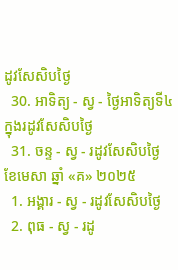ដូវសែសិបថ្ងៃ
  30. អាទិត្យ - ស្វ - ថ្ងៃអាទិត្យទី៤ ក្នុងរដូវសែសិបថ្ងៃ
  31. ចន្ទ - ស្វ - រដូវសែសិបថ្ងៃ
ខែមេសា ឆ្នាំ «គ» ២០២៥
  1. អង្គារ - ស្វ - រដូវសែសិបថ្ងៃ
  2. ពុធ - ស្វ - រដូ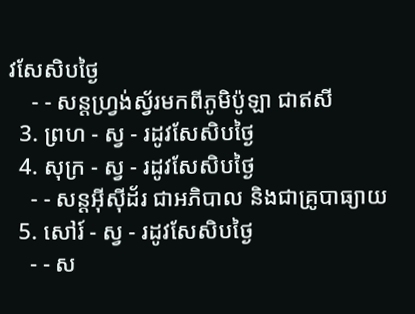វសែសិបថ្ងៃ
    - - សន្ដហ្វ្រង់ស្វ័រមកពីភូមិប៉ូឡា ជាឥសី
  3. ព្រហ - ស្វ - រដូវសែសិបថ្ងៃ
  4. សុក្រ - ស្វ - រដូវសែសិបថ្ងៃ
    - - សន្ដអ៊ីស៊ីដ័រ ជាអភិបាល និងជាគ្រូបាធ្យាយ
  5. សៅរ៍ - ស្វ - រដូវសែសិបថ្ងៃ
    - - ស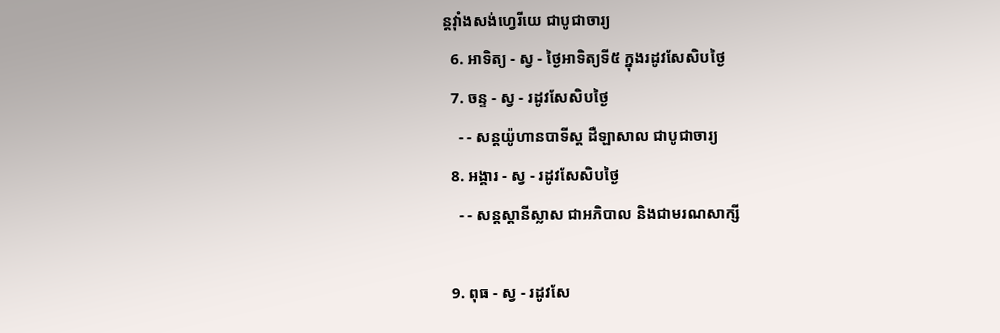ន្ដវ៉ាំងសង់ហ្វេរីយេ ជាបូជាចារ្យ
  6. អាទិត្យ - ស្វ - ថ្ងៃអាទិត្យទី៥ ក្នុងរដូវសែសិបថ្ងៃ
  7. ចន្ទ - ស្វ - រដូវសែសិបថ្ងៃ
    - - សន្ដយ៉ូហានបាទីស្ដ ដឺឡាសាល ជាបូជាចារ្យ
  8. អង្គារ - ស្វ - រដូវសែសិបថ្ងៃ
    - - សន្ដស្ដានីស្លាស ជាអភិបាល និងជាមរណសាក្សី

  9. ពុធ - ស្វ - រដូវសែ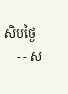សិបថ្ងៃ
    - - ស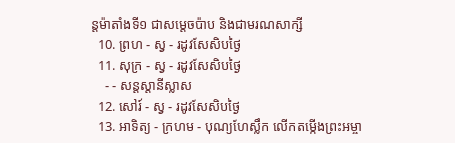ន្ដម៉ាតាំងទី១ ជាសម្ដេចប៉ាប និងជាមរណសាក្សី
  10. ព្រហ - ស្វ - រដូវសែសិបថ្ងៃ
  11. សុក្រ - ស្វ - រដូវសែសិបថ្ងៃ
    - - សន្ដស្ដានីស្លាស
  12. សៅរ៍ - ស្វ - រដូវសែសិបថ្ងៃ
  13. អាទិត្យ - ក្រហម - បុណ្យហែស្លឹក លើកតម្កើងព្រះអម្ចា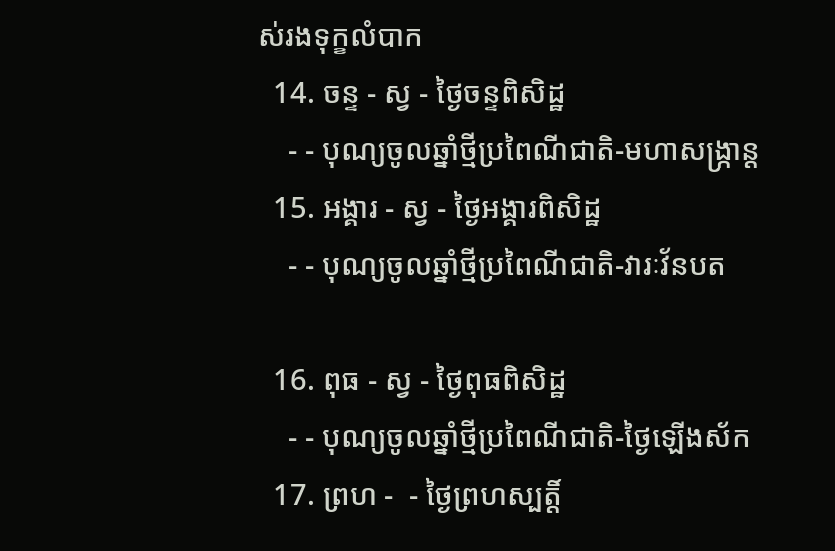ស់រងទុក្ខលំបាក
  14. ចន្ទ - ស្វ - ថ្ងៃចន្ទពិសិដ្ឋ
    - - បុណ្យចូលឆ្នាំថ្មីប្រពៃណីជាតិ-មហាសង្រ្កាន្ដ
  15. អង្គារ - ស្វ - ថ្ងៃអង្គារពិសិដ្ឋ
    - - បុណ្យចូលឆ្នាំថ្មីប្រពៃណីជាតិ-វារៈវ័នបត

  16. ពុធ - ស្វ - ថ្ងៃពុធពិសិដ្ឋ
    - - បុណ្យចូលឆ្នាំថ្មីប្រពៃណីជាតិ-ថ្ងៃឡើងស័ក
  17. ព្រហ -  - ថ្ងៃព្រហស្បត្ដិ៍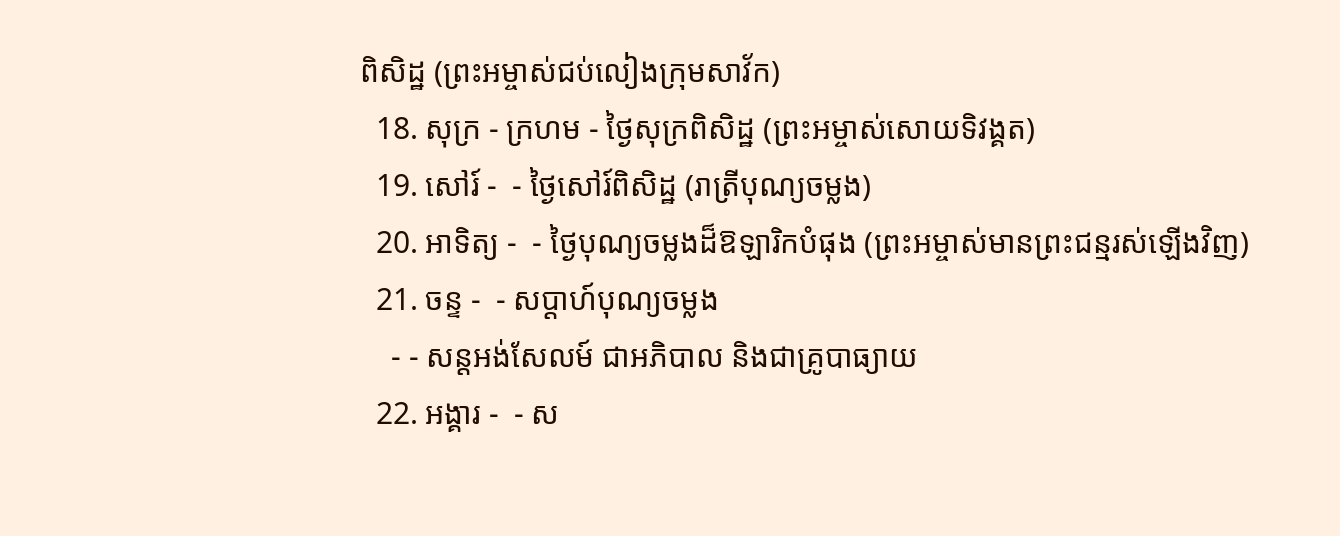ពិសិដ្ឋ (ព្រះអម្ចាស់ជប់លៀងក្រុមសាវ័ក)
  18. សុក្រ - ក្រហម - ថ្ងៃសុក្រពិសិដ្ឋ (ព្រះអម្ចាស់សោយទិវង្គត)
  19. សៅរ៍ -  - ថ្ងៃសៅរ៍ពិសិដ្ឋ (រាត្រីបុណ្យចម្លង)
  20. អាទិត្យ -  - ថ្ងៃបុណ្យចម្លងដ៏ឱឡារិកបំផុង (ព្រះអម្ចាស់មានព្រះជន្មរស់ឡើងវិញ)
  21. ចន្ទ -  - សប្ដាហ៍បុណ្យចម្លង
    - - សន្ដអង់សែលម៍ ជាអភិបាល និងជាគ្រូបាធ្យាយ
  22. អង្គារ -  - ស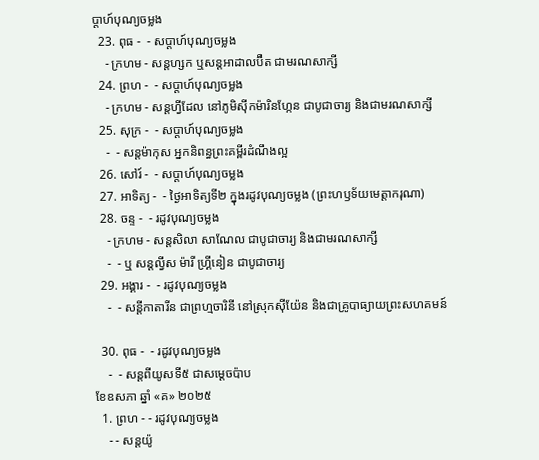ប្ដាហ៍បុណ្យចម្លង
  23. ពុធ -  - សប្ដាហ៍បុណ្យចម្លង
    - ក្រហម - សន្ដហ្សក ឬសន្ដអាដាលប៊ឺត ជាមរណសាក្សី
  24. ព្រហ -  - សប្ដាហ៍បុណ្យចម្លង
    - ក្រហម - សន្ដហ្វីដែល នៅភូមិស៊ីកម៉ារិនហ្កែន ជាបូជាចារ្យ និងជាមរណសាក្សី
  25. សុក្រ -  - សប្ដាហ៍បុណ្យចម្លង
    -  - សន្ដម៉ាកុស អ្នកនិពន្ធព្រះគម្ពីរដំណឹងល្អ
  26. សៅរ៍ -  - សប្ដាហ៍បុណ្យចម្លង
  27. អាទិត្យ -  - ថ្ងៃអាទិត្យទី២ ក្នុងរដូវបុណ្យចម្លង (ព្រះហឫទ័យមេត្ដាករុណា)
  28. ចន្ទ -  - រដូវបុណ្យចម្លង
    - ក្រហម - សន្ដសិលា សាណែល ជាបូជាចារ្យ និងជាមរណសាក្សី
    -  - ឬ សន្ដល្វីស ម៉ារី ហ្គ្រីនៀន ជាបូជាចារ្យ
  29. អង្គារ -  - រដូវបុណ្យចម្លង
    -  - សន្ដីកាតារីន ជាព្រហ្មចារិនី នៅស្រុកស៊ីយ៉ែន និងជាគ្រូបាធ្យាយព្រះសហគមន៍

  30. ពុធ -  - រដូវបុណ្យចម្លង
    -  - សន្ដពីយូសទី៥ ជាសម្ដេចប៉ាប
ខែឧសភា ឆ្នាំ «គ» ២០២៥
  1. ព្រហ - - រដូវបុណ្យចម្លង
    - - សន្ដយ៉ូ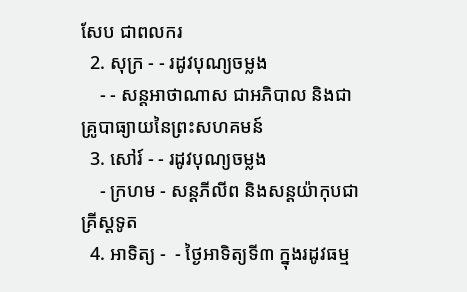សែប ជាពលករ
  2. សុក្រ - - រដូវបុណ្យចម្លង
    - - សន្ដអាថាណាស ជាអភិបាល និងជាគ្រូបាធ្យាយនៃព្រះសហគមន៍
  3. សៅរ៍ - - រដូវបុណ្យចម្លង
    - ក្រហម - សន្ដភីលីព និងសន្ដយ៉ាកុបជាគ្រីស្ដទូត
  4. អាទិត្យ -  - ថ្ងៃអាទិត្យទី៣ ក្នុងរដូវធម្ម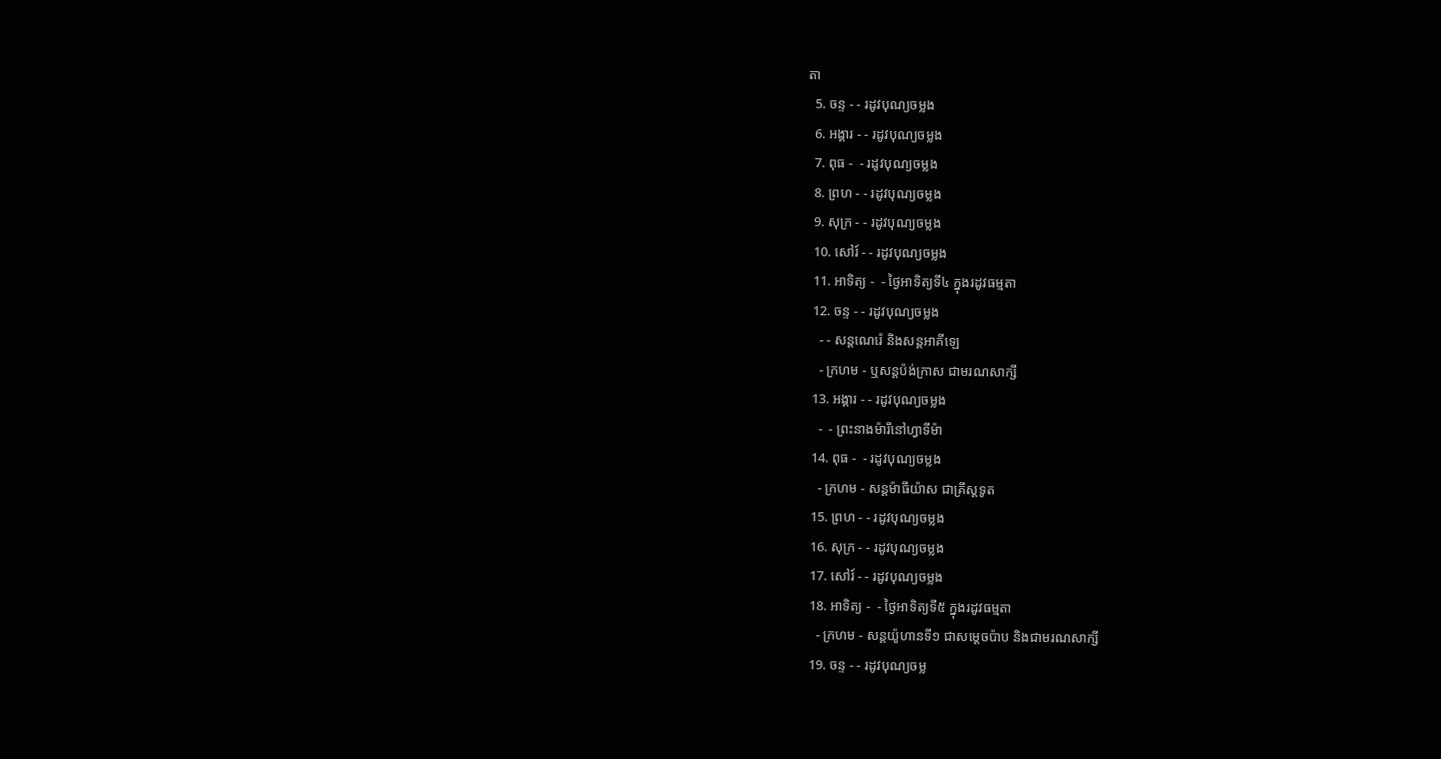តា
  5. ចន្ទ - - រដូវបុណ្យចម្លង
  6. អង្គារ - - រដូវបុណ្យចម្លង
  7. ពុធ -  - រដូវបុណ្យចម្លង
  8. ព្រហ - - រដូវបុណ្យចម្លង
  9. សុក្រ - - រដូវបុណ្យចម្លង
  10. សៅរ៍ - - រដូវបុណ្យចម្លង
  11. អាទិត្យ -  - ថ្ងៃអាទិត្យទី៤ ក្នុងរដូវធម្មតា
  12. ចន្ទ - - រដូវបុណ្យចម្លង
    - - សន្ដណេរ៉េ និងសន្ដអាគីឡេ
    - ក្រហម - ឬសន្ដប៉ង់ក្រាស ជាមរណសាក្សី
  13. អង្គារ - - រដូវបុណ្យចម្លង
    -  - ព្រះនាងម៉ារីនៅហ្វាទីម៉ា
  14. ពុធ -  - រដូវបុណ្យចម្លង
    - ក្រហម - សន្ដម៉ាធីយ៉ាស ជាគ្រីស្ដទូត
  15. ព្រហ - - រដូវបុណ្យចម្លង
  16. សុក្រ - - រដូវបុណ្យចម្លង
  17. សៅរ៍ - - រដូវបុណ្យចម្លង
  18. អាទិត្យ -  - ថ្ងៃអាទិត្យទី៥ ក្នុងរដូវធម្មតា
    - ក្រហម - សន្ដយ៉ូហានទី១ ជាសម្ដេចប៉ាប និងជាមរណសាក្សី
  19. ចន្ទ - - រដូវបុណ្យចម្ល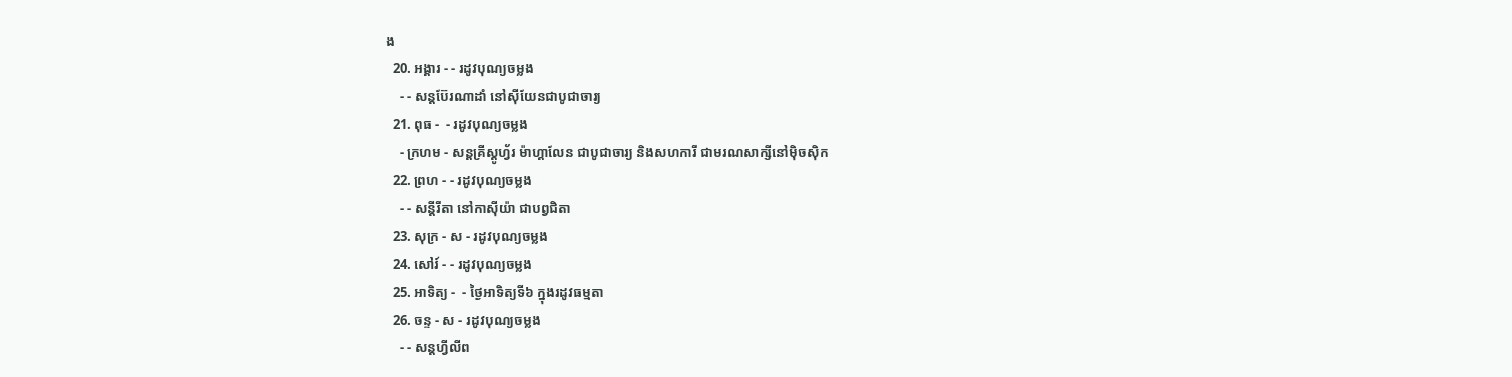ង
  20. អង្គារ - - រដូវបុណ្យចម្លង
    - - សន្ដប៊ែរណាដាំ នៅស៊ីយែនជាបូជាចារ្យ
  21. ពុធ -  - រដូវបុណ្យចម្លង
    - ក្រហម - សន្ដគ្រីស្ដូហ្វ័រ ម៉ាហ្គាលែន ជាបូជាចារ្យ និងសហការី ជាមរណសាក្សីនៅម៉ិចស៊ិក
  22. ព្រហ - - រដូវបុណ្យចម្លង
    - - សន្ដីរីតា នៅកាស៊ីយ៉ា ជាបព្វជិតា
  23. សុក្រ - ស - រដូវបុណ្យចម្លង
  24. សៅរ៍ - - រដូវបុណ្យចម្លង
  25. អាទិត្យ -  - ថ្ងៃអាទិត្យទី៦ ក្នុងរដូវធម្មតា
  26. ចន្ទ - ស - រដូវបុណ្យចម្លង
    - - សន្ដហ្វីលីព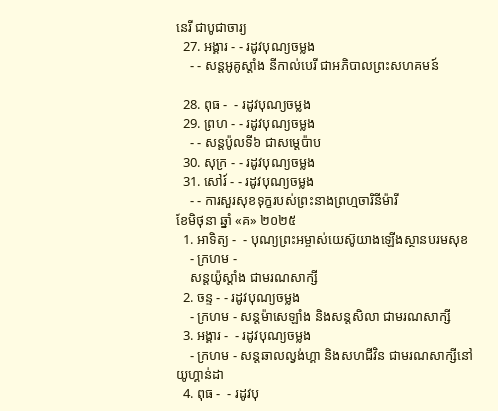នេរី ជាបូជាចារ្យ
  27. អង្គារ - - រដូវបុណ្យចម្លង
    - - សន្ដអូគូស្ដាំង នីកាល់បេរី ជាអភិបាលព្រះសហគមន៍

  28. ពុធ -  - រដូវបុណ្យចម្លង
  29. ព្រហ - - រដូវបុណ្យចម្លង
    - - សន្ដប៉ូលទី៦ ជាសម្ដេប៉ាប
  30. សុក្រ - - រដូវបុណ្យចម្លង
  31. សៅរ៍ - - រដូវបុណ្យចម្លង
    - - ការសួរសុខទុក្ខរបស់ព្រះនាងព្រហ្មចារិនីម៉ារី
ខែមិថុនា ឆ្នាំ «គ» ២០២៥
  1. អាទិត្យ -  - បុណ្យព្រះអម្ចាស់យេស៊ូយាងឡើងស្ថានបរមសុខ
    - ក្រហម -
    សន្ដយ៉ូស្ដាំង ជាមរណសាក្សី
  2. ចន្ទ - - រដូវបុណ្យចម្លង
    - ក្រហម - សន្ដម៉ាសេឡាំង និងសន្ដសិលា ជាមរណសាក្សី
  3. អង្គារ -  - រដូវបុណ្យចម្លង
    - ក្រហម - សន្ដឆាលល្វង់ហ្គា និងសហជីវិន ជាមរណសាក្សីនៅយូហ្គាន់ដា
  4. ពុធ -  - រដូវបុ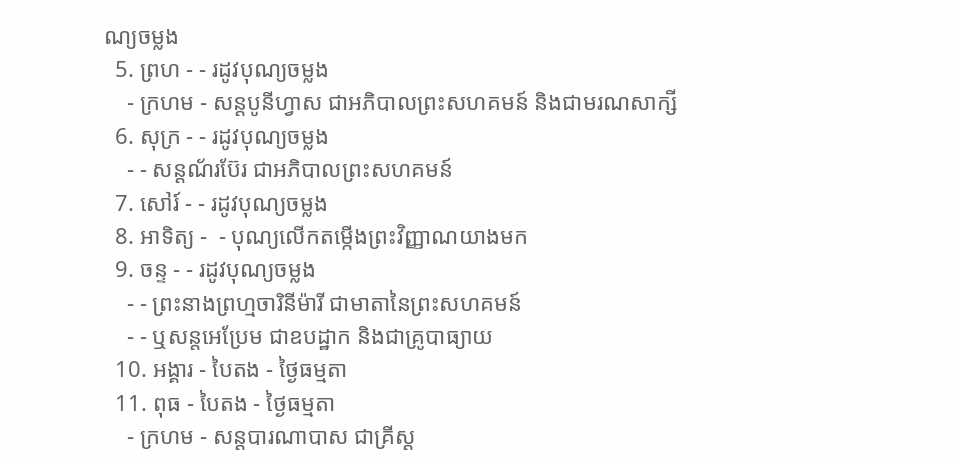ណ្យចម្លង
  5. ព្រហ - - រដូវបុណ្យចម្លង
    - ក្រហម - សន្ដបូនីហ្វាស ជាអភិបាលព្រះសហគមន៍ និងជាមរណសាក្សី
  6. សុក្រ - - រដូវបុណ្យចម្លង
    - - សន្ដណ័រប៊ែរ ជាអភិបាលព្រះសហគមន៍
  7. សៅរ៍ - - រដូវបុណ្យចម្លង
  8. អាទិត្យ -  - បុណ្យលើកតម្កើងព្រះវិញ្ញាណយាងមក
  9. ចន្ទ - - រដូវបុណ្យចម្លង
    - - ព្រះនាងព្រហ្មចារិនីម៉ារី ជាមាតានៃព្រះសហគមន៍
    - - ឬសន្ដអេប្រែម ជាឧបដ្ឋាក និងជាគ្រូបាធ្យាយ
  10. អង្គារ - បៃតង - ថ្ងៃធម្មតា
  11. ពុធ - បៃតង - ថ្ងៃធម្មតា
    - ក្រហម - សន្ដបារណាបាស ជាគ្រីស្ដ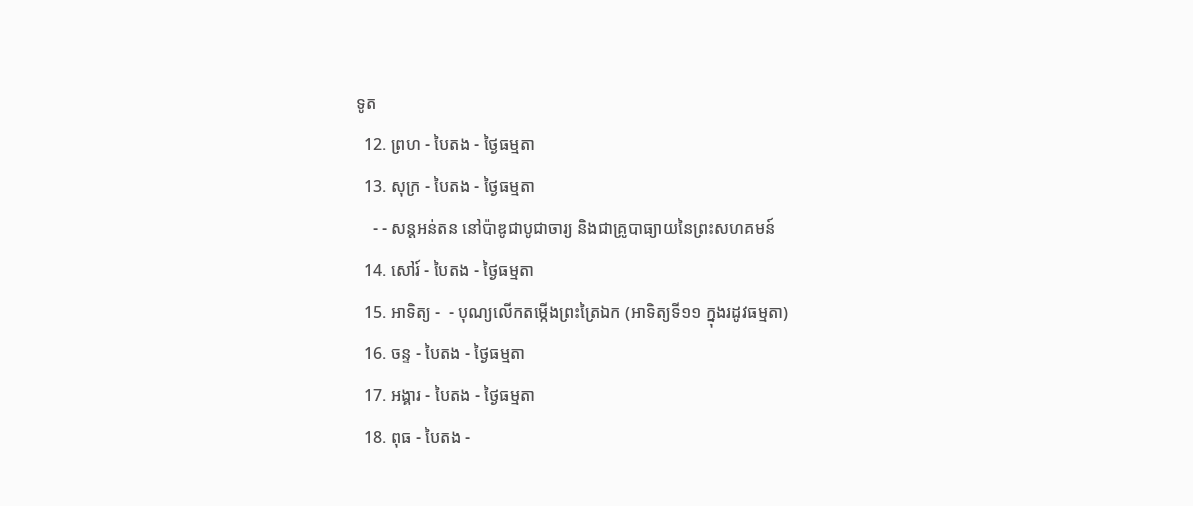ទូត
  12. ព្រហ - បៃតង - ថ្ងៃធម្មតា
  13. សុក្រ - បៃតង - ថ្ងៃធម្មតា
    - - សន្ដអន់តន នៅប៉ាឌូជាបូជាចារ្យ និងជាគ្រូបាធ្យាយនៃព្រះសហគមន៍
  14. សៅរ៍ - បៃតង - ថ្ងៃធម្មតា
  15. អាទិត្យ -  - បុណ្យលើកតម្កើងព្រះត្រៃឯក (អាទិត្យទី១១ ក្នុងរដូវធម្មតា)
  16. ចន្ទ - បៃតង - ថ្ងៃធម្មតា
  17. អង្គារ - បៃតង - ថ្ងៃធម្មតា
  18. ពុធ - បៃតង -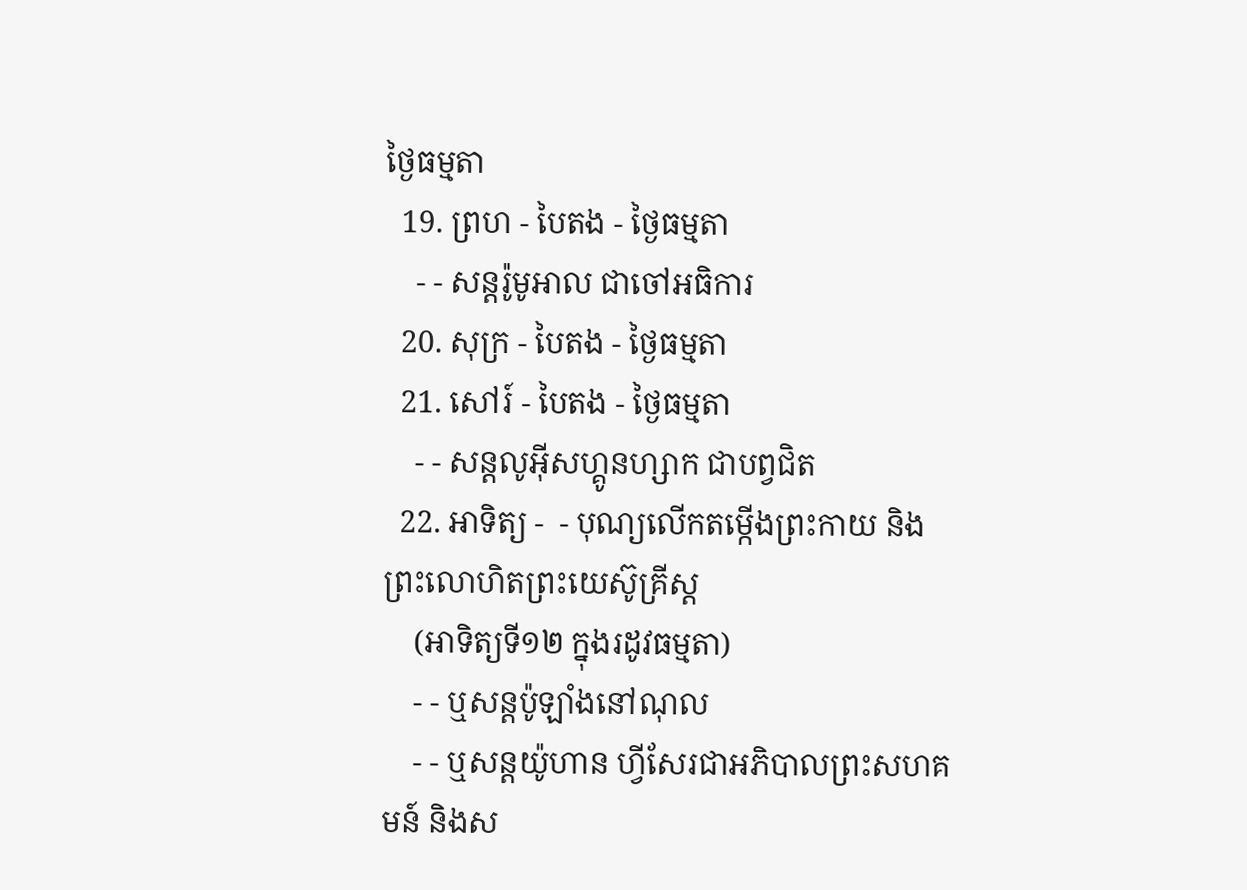ថ្ងៃធម្មតា
  19. ព្រហ - បៃតង - ថ្ងៃធម្មតា
    - - សន្ដរ៉ូមូអាល ជាចៅអធិការ
  20. សុក្រ - បៃតង - ថ្ងៃធម្មតា
  21. សៅរ៍ - បៃតង - ថ្ងៃធម្មតា
    - - សន្ដលូអ៊ីសហ្គូនហ្សាក ជាបព្វជិត
  22. អាទិត្យ -  - បុណ្យលើកតម្កើងព្រះកាយ និងព្រះលោហិតព្រះយេស៊ូគ្រីស្ដ
    (អាទិត្យទី១២ ក្នុងរដូវធម្មតា)
    - - ឬសន្ដប៉ូឡាំងនៅណុល
    - - ឬសន្ដយ៉ូហាន ហ្វីសែរជាអភិបាលព្រះសហគមន៍ និងស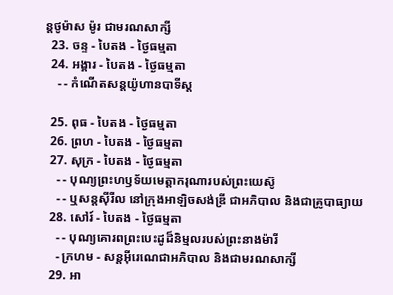ន្ដថូម៉ាស ម៉ូរ ជាមរណសាក្សី
  23. ចន្ទ - បៃតង - ថ្ងៃធម្មតា
  24. អង្គារ - បៃតង - ថ្ងៃធម្មតា
    - - កំណើតសន្ដយ៉ូហានបាទីស្ដ

  25. ពុធ - បៃតង - ថ្ងៃធម្មតា
  26. ព្រហ - បៃតង - ថ្ងៃធម្មតា
  27. សុក្រ - បៃតង - ថ្ងៃធម្មតា
    - - បុណ្យព្រះហឫទ័យមេត្ដាករុណារបស់ព្រះយេស៊ូ
    - - ឬសន្ដស៊ីរីល នៅក្រុងអាឡិចសង់ឌ្រី ជាអភិបាល និងជាគ្រូបាធ្យាយ
  28. សៅរ៍ - បៃតង - ថ្ងៃធម្មតា
    - - បុណ្យគោរពព្រះបេះដូដ៏និម្មលរបស់ព្រះនាងម៉ារី
    - ក្រហម - សន្ដអ៊ីរេណេជាអភិបាល និងជាមរណសាក្សី
  29. អា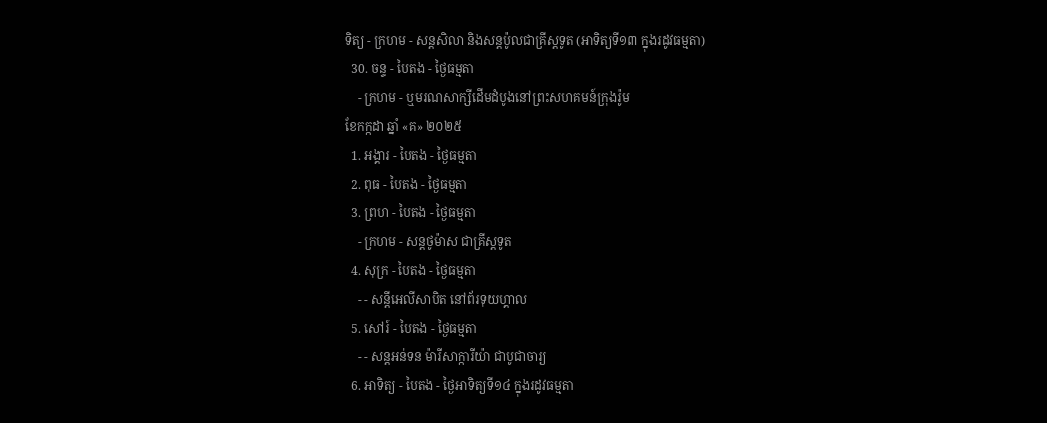ទិត្យ - ក្រហម - សន្ដសិលា និងសន្ដប៉ូលជាគ្រីស្ដទូត (អាទិត្យទី១៣ ក្នុងរដូវធម្មតា)
  30. ចន្ទ - បៃតង - ថ្ងៃធម្មតា
    - ក្រហម - ឬមរណសាក្សីដើមដំបូងនៅព្រះសហគមន៍ក្រុងរ៉ូម
ខែកក្កដា ឆ្នាំ «គ» ២០២៥
  1. អង្គារ - បៃតង - ថ្ងៃធម្មតា
  2. ពុធ - បៃតង - ថ្ងៃធម្មតា
  3. ព្រហ - បៃតង - ថ្ងៃធម្មតា
    - ក្រហម - សន្ដថូម៉ាស ជាគ្រីស្ដទូត
  4. សុក្រ - បៃតង - ថ្ងៃធម្មតា
    - - សន្ដីអេលីសាបិត នៅព័រទុយហ្គាល
  5. សៅរ៍ - បៃតង - ថ្ងៃធម្មតា
    - - សន្ដអន់ទន ម៉ារីសាក្ការីយ៉ា ជាបូជាចារ្យ
  6. អាទិត្យ - បៃតង - ថ្ងៃអាទិត្យទី១៤ ក្នុងរដូវធម្មតា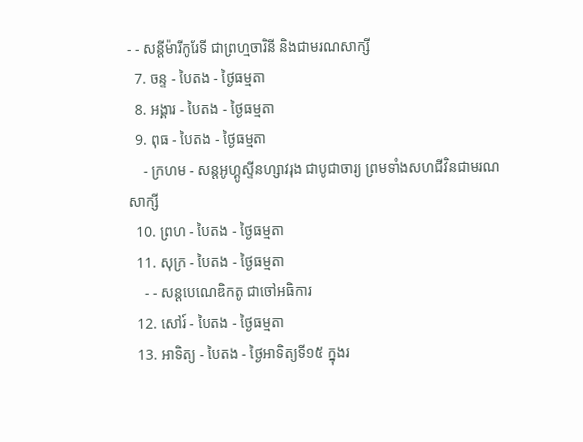- - សន្ដីម៉ារីកូរែទី ជាព្រហ្មចារិនី និងជាមរណសាក្សី
  7. ចន្ទ - បៃតង - ថ្ងៃធម្មតា
  8. អង្គារ - បៃតង - ថ្ងៃធម្មតា
  9. ពុធ - បៃតង - ថ្ងៃធម្មតា
    - ក្រហម - សន្ដអូហ្គូស្ទីនហ្សាវរុង ជាបូជាចារ្យ ព្រមទាំងសហជីវិនជាមរណសាក្សី
  10. ព្រហ - បៃតង - ថ្ងៃធម្មតា
  11. សុក្រ - បៃតង - ថ្ងៃធម្មតា
    - - សន្ដបេណេឌិកតូ ជាចៅអធិការ
  12. សៅរ៍ - បៃតង - ថ្ងៃធម្មតា
  13. អាទិត្យ - បៃតង - ថ្ងៃអាទិត្យទី១៥ ក្នុងរ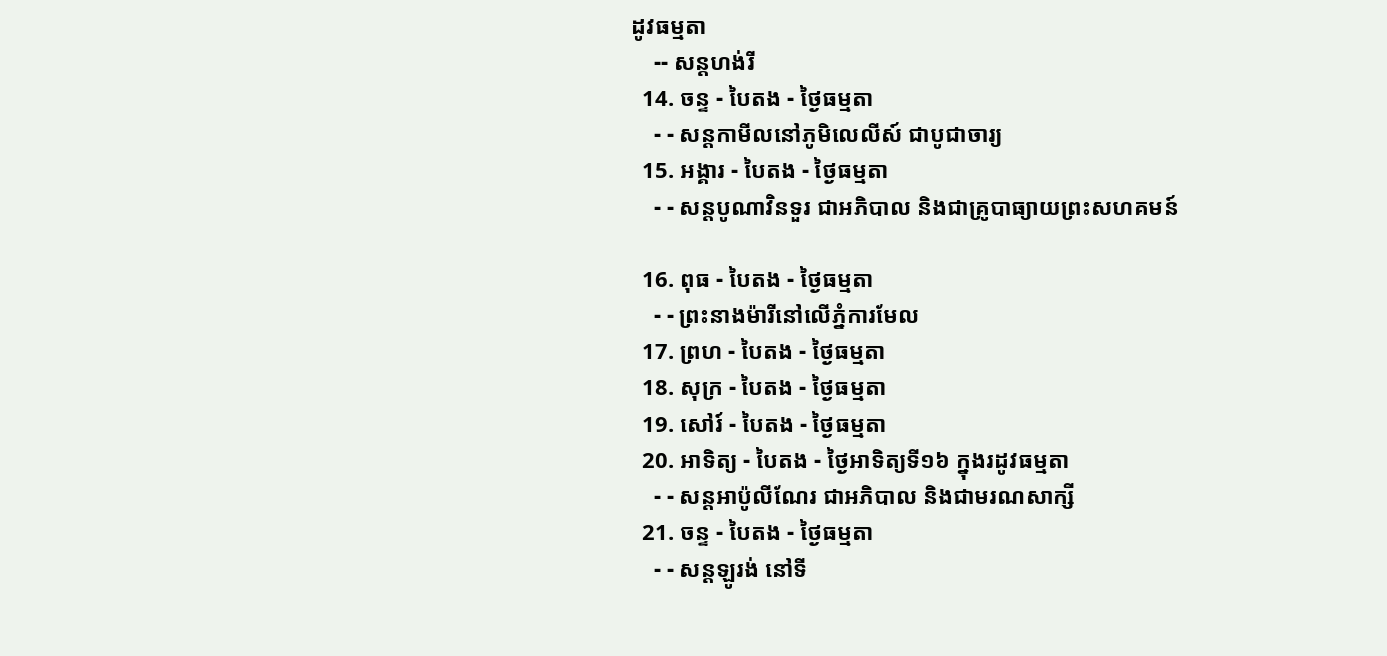ដូវធម្មតា
    -- សន្ដហង់រី
  14. ចន្ទ - បៃតង - ថ្ងៃធម្មតា
    - - សន្ដកាមីលនៅភូមិលេលីស៍ ជាបូជាចារ្យ
  15. អង្គារ - បៃតង - ថ្ងៃធម្មតា
    - - សន្ដបូណាវិនទួរ ជាអភិបាល និងជាគ្រូបាធ្យាយព្រះសហគមន៍

  16. ពុធ - បៃតង - ថ្ងៃធម្មតា
    - - ព្រះនាងម៉ារីនៅលើភ្នំការមែល
  17. ព្រហ - បៃតង - ថ្ងៃធម្មតា
  18. សុក្រ - បៃតង - ថ្ងៃធម្មតា
  19. សៅរ៍ - បៃតង - ថ្ងៃធម្មតា
  20. អាទិត្យ - បៃតង - ថ្ងៃអាទិត្យទី១៦ ក្នុងរដូវធម្មតា
    - - សន្ដអាប៉ូលីណែរ ជាអភិបាល និងជាមរណសាក្សី
  21. ចន្ទ - បៃតង - ថ្ងៃធម្មតា
    - - សន្ដឡូរង់ នៅទី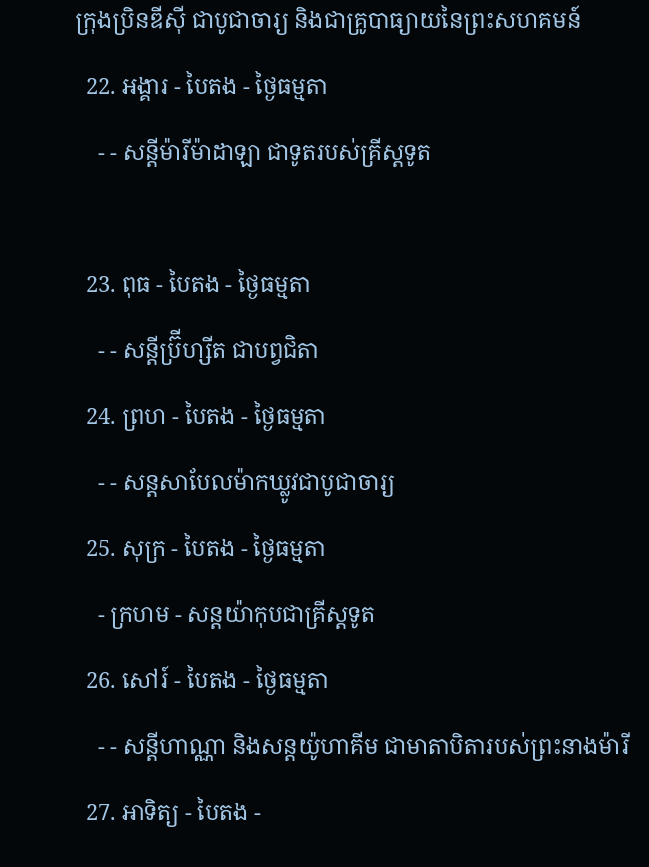ក្រុងប្រិនឌីស៊ី ជាបូជាចារ្យ និងជាគ្រូបាធ្យាយនៃព្រះសហគមន៍
  22. អង្គារ - បៃតង - ថ្ងៃធម្មតា
    - - សន្ដីម៉ារីម៉ាដាឡា ជាទូតរបស់គ្រីស្ដទូត

  23. ពុធ - បៃតង - ថ្ងៃធម្មតា
    - - សន្ដីប្រ៊ីហ្សីត ជាបព្វជិតា
  24. ព្រហ - បៃតង - ថ្ងៃធម្មតា
    - - សន្ដសាបែលម៉ាកឃ្លូវជាបូជាចារ្យ
  25. សុក្រ - បៃតង - ថ្ងៃធម្មតា
    - ក្រហម - សន្ដយ៉ាកុបជាគ្រីស្ដទូត
  26. សៅរ៍ - បៃតង - ថ្ងៃធម្មតា
    - - សន្ដីហាណ្ណា និងសន្ដយ៉ូហាគីម ជាមាតាបិតារបស់ព្រះនាងម៉ារី
  27. អាទិត្យ - បៃតង -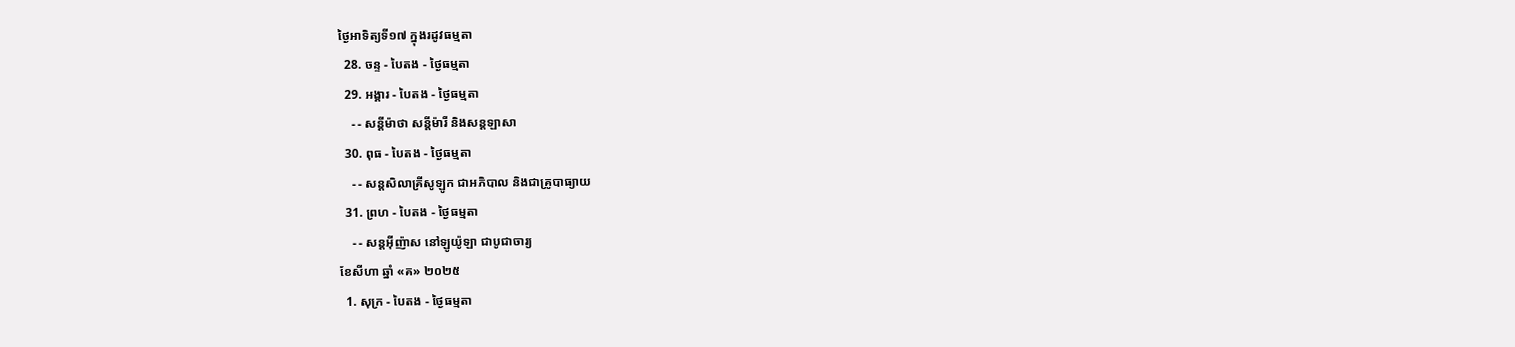ថ្ងៃអាទិត្យទី១៧ ក្នុងរដូវធម្មតា
  28. ចន្ទ - បៃតង - ថ្ងៃធម្មតា
  29. អង្គារ - បៃតង - ថ្ងៃធម្មតា
    - - សន្ដីម៉ាថា សន្ដីម៉ារី និងសន្ដឡាសា
  30. ពុធ - បៃតង - ថ្ងៃធម្មតា
    - - សន្ដសិលាគ្រីសូឡូក ជាអភិបាល និងជាគ្រូបាធ្យាយ
  31. ព្រហ - បៃតង - ថ្ងៃធម្មតា
    - - សន្ដអ៊ីញ៉ាស នៅឡូយ៉ូឡា ជាបូជាចារ្យ
ខែសីហា ឆ្នាំ «គ» ២០២៥
  1. សុក្រ - បៃតង - ថ្ងៃធម្មតា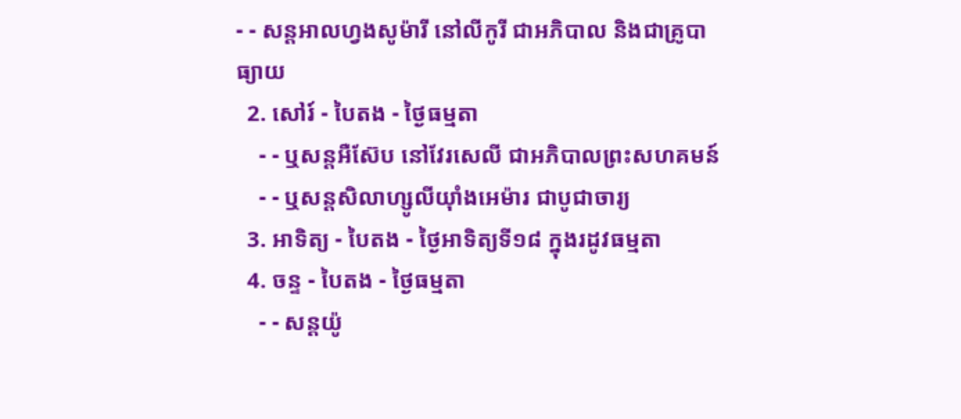- - សន្ដអាលហ្វងសូម៉ារី នៅលីកូរី ជាអភិបាល និងជាគ្រូបាធ្យាយ
  2. សៅរ៍ - បៃតង - ថ្ងៃធម្មតា
    - - ឬសន្ដអឺស៊ែប នៅវែរសេលី ជាអភិបាលព្រះសហគមន៍
    - - ឬសន្ដសិលាហ្សូលីយ៉ាំងអេម៉ារ ជាបូជាចារ្យ
  3. អាទិត្យ - បៃតង - ថ្ងៃអាទិត្យទី១៨ ក្នុងរដូវធម្មតា
  4. ចន្ទ - បៃតង - ថ្ងៃធម្មតា
    - - សន្ដយ៉ូ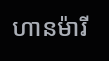ហានម៉ារី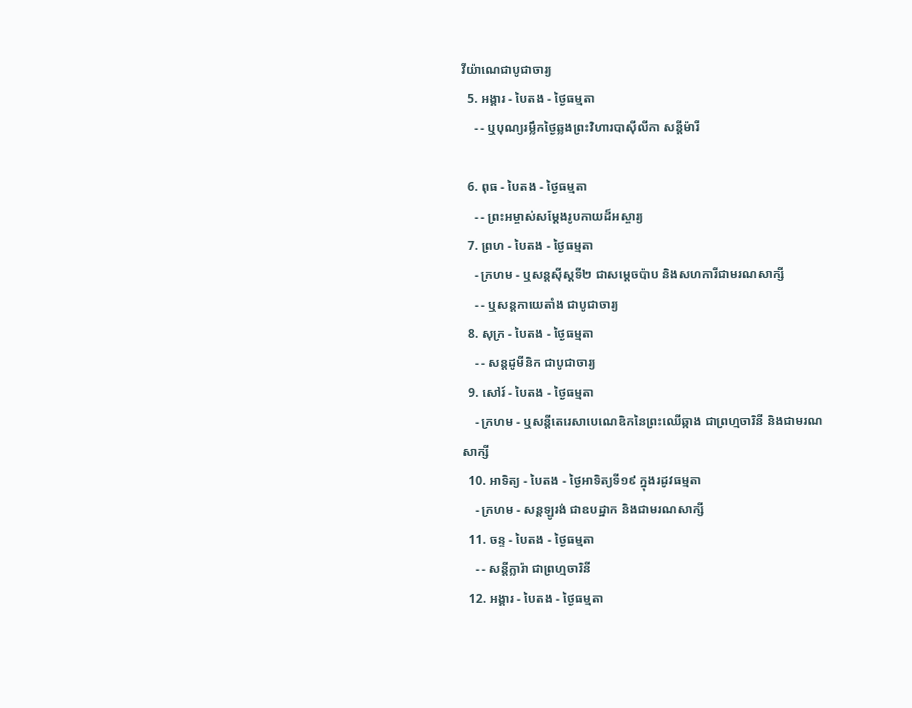វីយ៉ាណេជាបូជាចារ្យ
  5. អង្គារ - បៃតង - ថ្ងៃធម្មតា
    - - ឬបុណ្យរម្លឹកថ្ងៃឆ្លងព្រះវិហារបាស៊ីលីកា សន្ដីម៉ារី

  6. ពុធ - បៃតង - ថ្ងៃធម្មតា
    - - ព្រះអម្ចាស់សម្ដែងរូបកាយដ៏អស្ចារ្យ
  7. ព្រហ - បៃតង - ថ្ងៃធម្មតា
    - ក្រហម - ឬសន្ដស៊ីស្ដទី២ ជាសម្ដេចប៉ាប និងសហការីជាមរណសាក្សី
    - - ឬសន្ដកាយេតាំង ជាបូជាចារ្យ
  8. សុក្រ - បៃតង - ថ្ងៃធម្មតា
    - - សន្ដដូមីនិក ជាបូជាចារ្យ
  9. សៅរ៍ - បៃតង - ថ្ងៃធម្មតា
    - ក្រហម - ឬសន្ដីតេរេសាបេណេឌិកនៃព្រះឈើឆ្កាង ជាព្រហ្មចារិនី និងជាមរណសាក្សី
  10. អាទិត្យ - បៃតង - ថ្ងៃអាទិត្យទី១៩ ក្នុងរដូវធម្មតា
    - ក្រហម - សន្ដឡូរង់ ជាឧបដ្ឋាក និងជាមរណសាក្សី
  11. ចន្ទ - បៃតង - ថ្ងៃធម្មតា
    - - សន្ដីក្លារ៉ា ជាព្រហ្មចារិនី
  12. អង្គារ - បៃតង - ថ្ងៃធម្មតា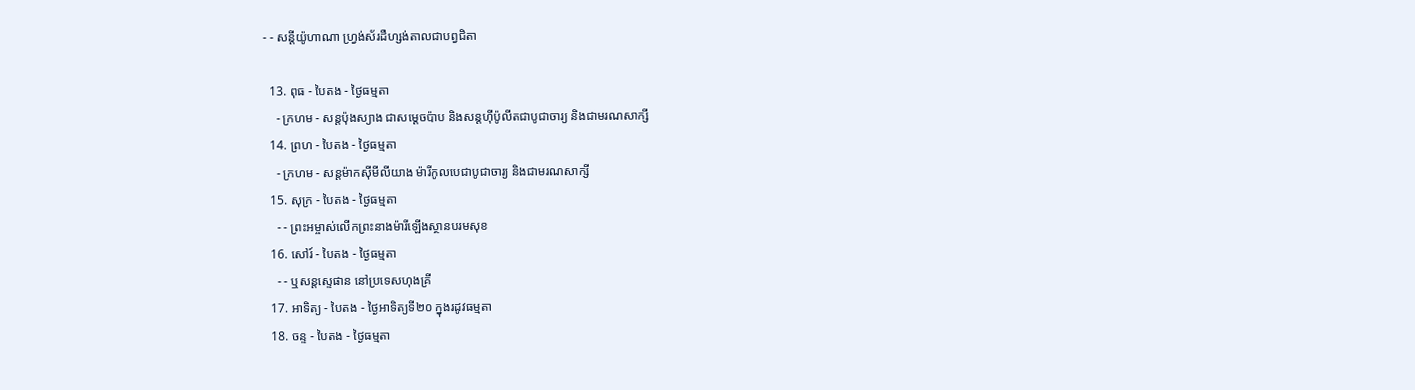- - សន្ដីយ៉ូហាណា ហ្វ្រង់ស័រដឺហ្សង់តាលជាបព្វជិតា

  13. ពុធ - បៃតង - ថ្ងៃធម្មតា
    - ក្រហម - សន្ដប៉ុងស្យាង ជាសម្ដេចប៉ាប និងសន្ដហ៊ីប៉ូលីតជាបូជាចារ្យ និងជាមរណសាក្សី
  14. ព្រហ - បៃតង - ថ្ងៃធម្មតា
    - ក្រហម - សន្ដម៉ាកស៊ីមីលីយាង ម៉ារីកូលបេជាបូជាចារ្យ និងជាមរណសាក្សី
  15. សុក្រ - បៃតង - ថ្ងៃធម្មតា
    - - ព្រះអម្ចាស់លើកព្រះនាងម៉ារីឡើងស្ថានបរមសុខ
  16. សៅរ៍ - បៃតង - ថ្ងៃធម្មតា
    - - ឬសន្ដស្ទេផាន នៅប្រទេសហុងគ្រី
  17. អាទិត្យ - បៃតង - ថ្ងៃអាទិត្យទី២០ ក្នុងរដូវធម្មតា
  18. ចន្ទ - បៃតង - ថ្ងៃធម្មតា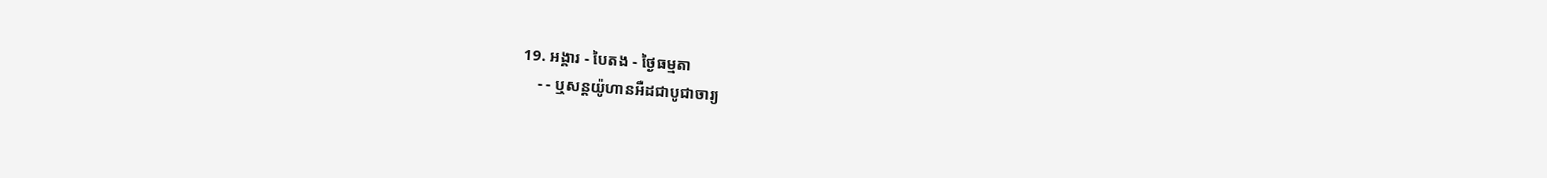19. អង្គារ - បៃតង - ថ្ងៃធម្មតា
    - - ឬសន្ដយ៉ូហានអឺដជាបូជាចារ្យ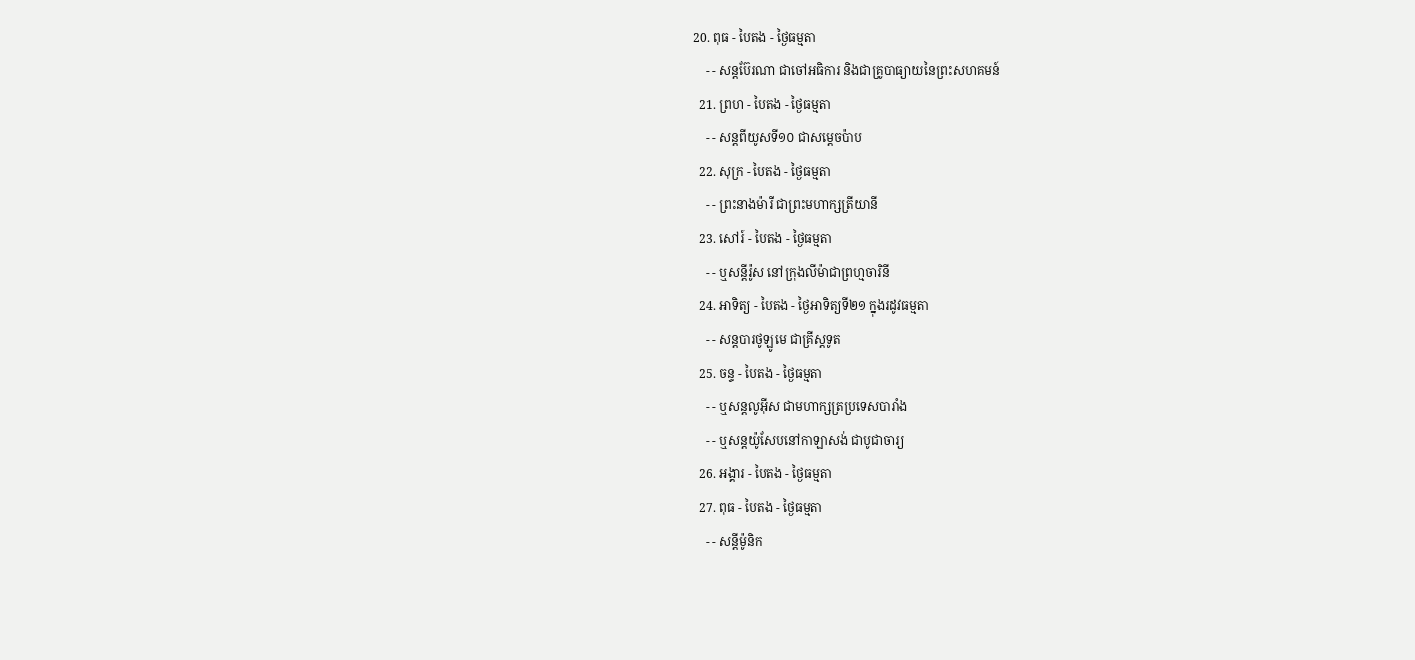20. ពុធ - បៃតង - ថ្ងៃធម្មតា
    - - សន្ដប៊ែរណា ជាចៅអធិការ និងជាគ្រូបាធ្យាយនៃព្រះសហគមន៍
  21. ព្រហ - បៃតង - ថ្ងៃធម្មតា
    - - សន្ដពីយូសទី១០ ជាសម្ដេចប៉ាប
  22. សុក្រ - បៃតង - ថ្ងៃធម្មតា
    - - ព្រះនាងម៉ារី ជាព្រះមហាក្សត្រីយានី
  23. សៅរ៍ - បៃតង - ថ្ងៃធម្មតា
    - - ឬសន្ដីរ៉ូស នៅក្រុងលីម៉ាជាព្រហ្មចារិនី
  24. អាទិត្យ - បៃតង - ថ្ងៃអាទិត្យទី២១ ក្នុងរដូវធម្មតា
    - - សន្ដបារថូឡូមេ ជាគ្រីស្ដទូត
  25. ចន្ទ - បៃតង - ថ្ងៃធម្មតា
    - - ឬសន្ដលូអ៊ីស ជាមហាក្សត្រប្រទេសបារាំង
    - - ឬសន្ដយ៉ូសែបនៅកាឡាសង់ ជាបូជាចារ្យ
  26. អង្គារ - បៃតង - ថ្ងៃធម្មតា
  27. ពុធ - បៃតង - ថ្ងៃធម្មតា
    - - សន្ដីម៉ូនិក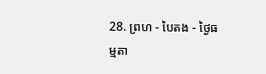28. ព្រហ - បៃតង - ថ្ងៃធម្មតា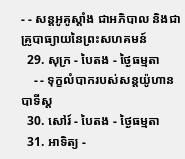- - សន្ដអូគូស្ដាំង ជាអភិបាល និងជាគ្រូបាធ្យាយនៃព្រះសហគមន៍
  29. សុក្រ - បៃតង - ថ្ងៃធម្មតា
    - - ទុក្ខលំបាករបស់សន្ដយ៉ូហានបាទីស្ដ
  30. សៅរ៍ - បៃតង - ថ្ងៃធម្មតា
  31. អាទិត្យ -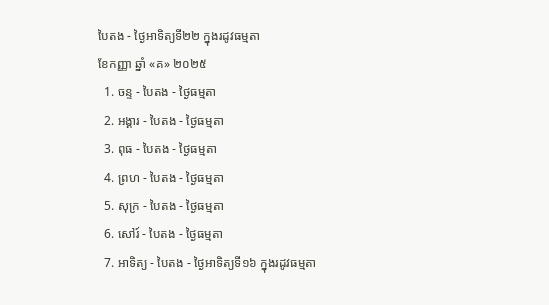បៃតង - ថ្ងៃអាទិត្យទី២២ ក្នុងរដូវធម្មតា
ខែកញ្ញា ឆ្នាំ «គ» ២០២៥
  1. ចន្ទ - បៃតង - ថ្ងៃធម្មតា
  2. អង្គារ - បៃតង - ថ្ងៃធម្មតា
  3. ពុធ - បៃតង - ថ្ងៃធម្មតា
  4. ព្រហ - បៃតង - ថ្ងៃធម្មតា
  5. សុក្រ - បៃតង - ថ្ងៃធម្មតា
  6. សៅរ៍ - បៃតង - ថ្ងៃធម្មតា
  7. អាទិត្យ - បៃតង - ថ្ងៃអាទិត្យទី១៦ ក្នុងរដូវធម្មតា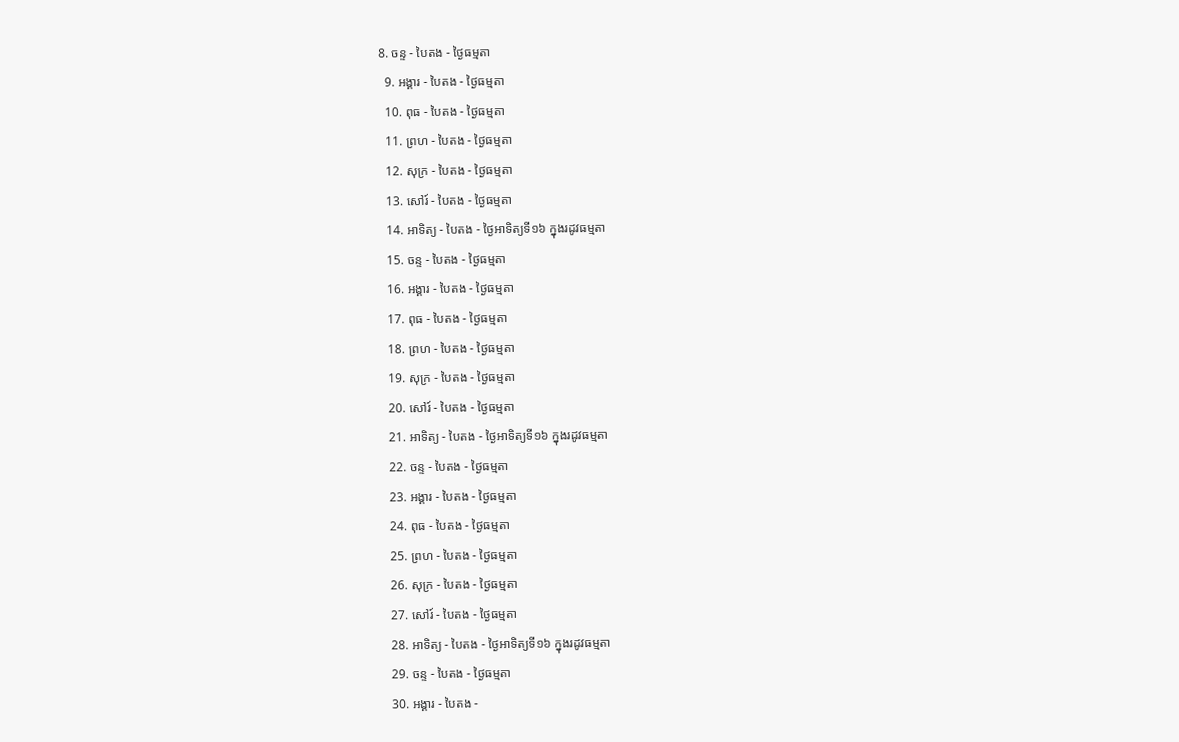8. ចន្ទ - បៃតង - ថ្ងៃធម្មតា
  9. អង្គារ - បៃតង - ថ្ងៃធម្មតា
  10. ពុធ - បៃតង - ថ្ងៃធម្មតា
  11. ព្រហ - បៃតង - ថ្ងៃធម្មតា
  12. សុក្រ - បៃតង - ថ្ងៃធម្មតា
  13. សៅរ៍ - បៃតង - ថ្ងៃធម្មតា
  14. អាទិត្យ - បៃតង - ថ្ងៃអាទិត្យទី១៦ ក្នុងរដូវធម្មតា
  15. ចន្ទ - បៃតង - ថ្ងៃធម្មតា
  16. អង្គារ - បៃតង - ថ្ងៃធម្មតា
  17. ពុធ - បៃតង - ថ្ងៃធម្មតា
  18. ព្រហ - បៃតង - ថ្ងៃធម្មតា
  19. សុក្រ - បៃតង - ថ្ងៃធម្មតា
  20. សៅរ៍ - បៃតង - ថ្ងៃធម្មតា
  21. អាទិត្យ - បៃតង - ថ្ងៃអាទិត្យទី១៦ ក្នុងរដូវធម្មតា
  22. ចន្ទ - បៃតង - ថ្ងៃធម្មតា
  23. អង្គារ - បៃតង - ថ្ងៃធម្មតា
  24. ពុធ - បៃតង - ថ្ងៃធម្មតា
  25. ព្រហ - បៃតង - ថ្ងៃធម្មតា
  26. សុក្រ - បៃតង - ថ្ងៃធម្មតា
  27. សៅរ៍ - បៃតង - ថ្ងៃធម្មតា
  28. អាទិត្យ - បៃតង - ថ្ងៃអាទិត្យទី១៦ ក្នុងរដូវធម្មតា
  29. ចន្ទ - បៃតង - ថ្ងៃធម្មតា
  30. អង្គារ - បៃតង -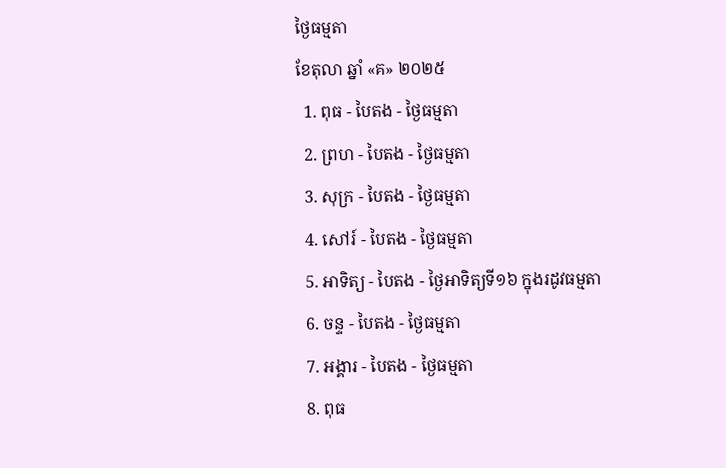ថ្ងៃធម្មតា
ខែតុលា ឆ្នាំ «គ» ២០២៥
  1. ពុធ - បៃតង - ថ្ងៃធម្មតា
  2. ព្រហ - បៃតង - ថ្ងៃធម្មតា
  3. សុក្រ - បៃតង - ថ្ងៃធម្មតា
  4. សៅរ៍ - បៃតង - ថ្ងៃធម្មតា
  5. អាទិត្យ - បៃតង - ថ្ងៃអាទិត្យទី១៦ ក្នុងរដូវធម្មតា
  6. ចន្ទ - បៃតង - ថ្ងៃធម្មតា
  7. អង្គារ - បៃតង - ថ្ងៃធម្មតា
  8. ពុធ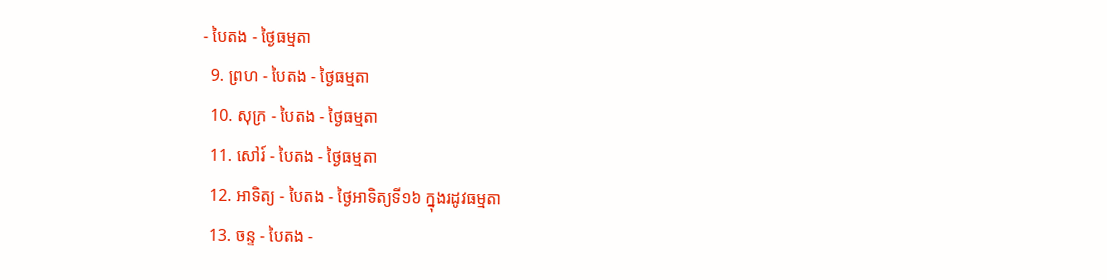- បៃតង - ថ្ងៃធម្មតា
  9. ព្រហ - បៃតង - ថ្ងៃធម្មតា
  10. សុក្រ - បៃតង - ថ្ងៃធម្មតា
  11. សៅរ៍ - បៃតង - ថ្ងៃធម្មតា
  12. អាទិត្យ - បៃតង - ថ្ងៃអាទិត្យទី១៦ ក្នុងរដូវធម្មតា
  13. ចន្ទ - បៃតង -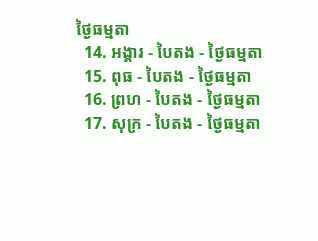ថ្ងៃធម្មតា
  14. អង្គារ - បៃតង - ថ្ងៃធម្មតា
  15. ពុធ - បៃតង - ថ្ងៃធម្មតា
  16. ព្រហ - បៃតង - ថ្ងៃធម្មតា
  17. សុក្រ - បៃតង - ថ្ងៃធម្មតា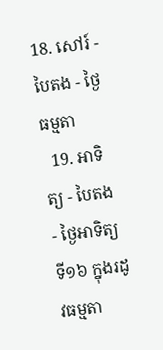18. សៅរ៍ - បៃតង - ថ្ងៃធម្មតា
  19. អាទិត្យ - បៃតង - ថ្ងៃអាទិត្យទី១៦ ក្នុងរដូវធម្មតា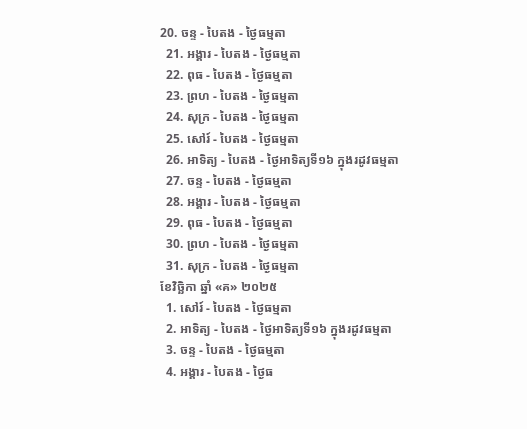20. ចន្ទ - បៃតង - ថ្ងៃធម្មតា
  21. អង្គារ - បៃតង - ថ្ងៃធម្មតា
  22. ពុធ - បៃតង - ថ្ងៃធម្មតា
  23. ព្រហ - បៃតង - ថ្ងៃធម្មតា
  24. សុក្រ - បៃតង - ថ្ងៃធម្មតា
  25. សៅរ៍ - បៃតង - ថ្ងៃធម្មតា
  26. អាទិត្យ - បៃតង - ថ្ងៃអាទិត្យទី១៦ ក្នុងរដូវធម្មតា
  27. ចន្ទ - បៃតង - ថ្ងៃធម្មតា
  28. អង្គារ - បៃតង - ថ្ងៃធម្មតា
  29. ពុធ - បៃតង - ថ្ងៃធម្មតា
  30. ព្រហ - បៃតង - ថ្ងៃធម្មតា
  31. សុក្រ - បៃតង - ថ្ងៃធម្មតា
ខែវិច្ឆិកា ឆ្នាំ «គ» ២០២៥
  1. សៅរ៍ - បៃតង - ថ្ងៃធម្មតា
  2. អាទិត្យ - បៃតង - ថ្ងៃអាទិត្យទី១៦ ក្នុងរដូវធម្មតា
  3. ចន្ទ - បៃតង - ថ្ងៃធម្មតា
  4. អង្គារ - បៃតង - ថ្ងៃធ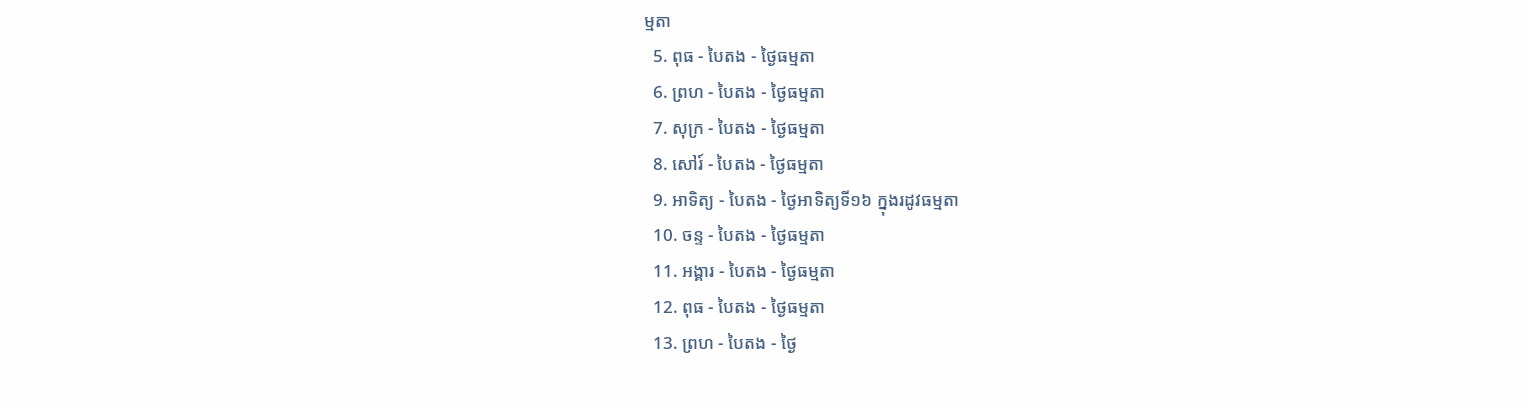ម្មតា
  5. ពុធ - បៃតង - ថ្ងៃធម្មតា
  6. ព្រហ - បៃតង - ថ្ងៃធម្មតា
  7. សុក្រ - បៃតង - ថ្ងៃធម្មតា
  8. សៅរ៍ - បៃតង - ថ្ងៃធម្មតា
  9. អាទិត្យ - បៃតង - ថ្ងៃអាទិត្យទី១៦ ក្នុងរដូវធម្មតា
  10. ចន្ទ - បៃតង - ថ្ងៃធម្មតា
  11. អង្គារ - បៃតង - ថ្ងៃធម្មតា
  12. ពុធ - បៃតង - ថ្ងៃធម្មតា
  13. ព្រហ - បៃតង - ថ្ងៃ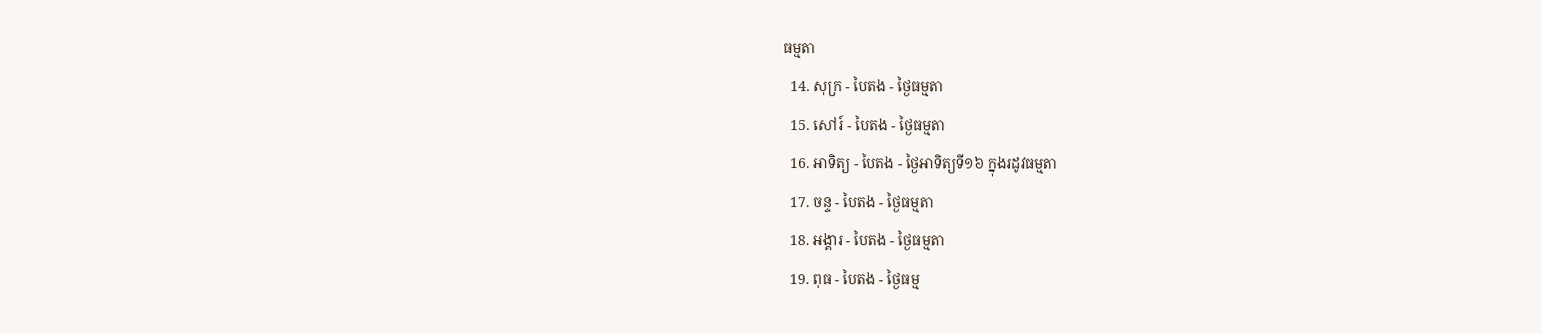ធម្មតា
  14. សុក្រ - បៃតង - ថ្ងៃធម្មតា
  15. សៅរ៍ - បៃតង - ថ្ងៃធម្មតា
  16. អាទិត្យ - បៃតង - ថ្ងៃអាទិត្យទី១៦ ក្នុងរដូវធម្មតា
  17. ចន្ទ - បៃតង - ថ្ងៃធម្មតា
  18. អង្គារ - បៃតង - ថ្ងៃធម្មតា
  19. ពុធ - បៃតង - ថ្ងៃធម្ម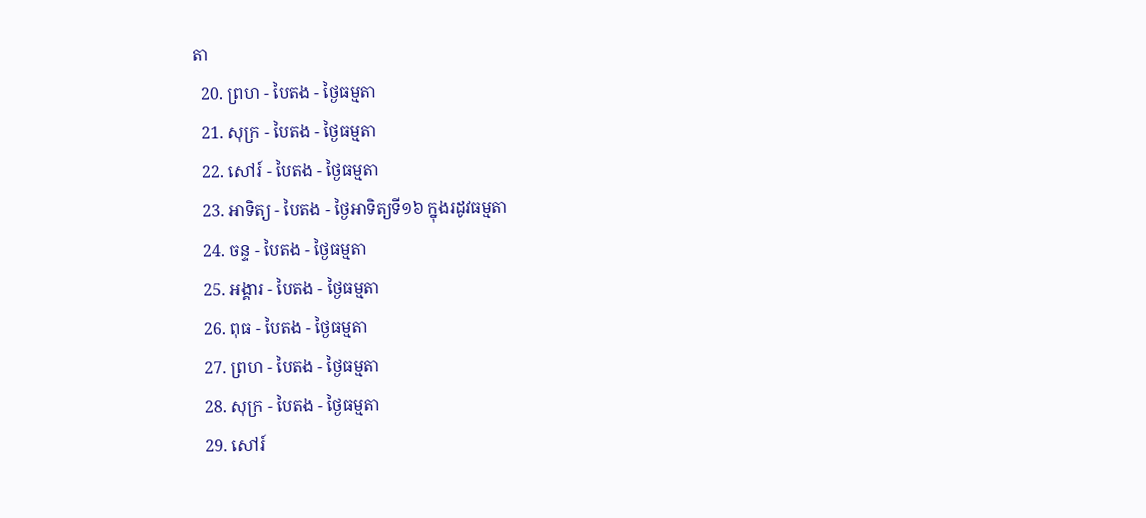តា
  20. ព្រហ - បៃតង - ថ្ងៃធម្មតា
  21. សុក្រ - បៃតង - ថ្ងៃធម្មតា
  22. សៅរ៍ - បៃតង - ថ្ងៃធម្មតា
  23. អាទិត្យ - បៃតង - ថ្ងៃអាទិត្យទី១៦ ក្នុងរដូវធម្មតា
  24. ចន្ទ - បៃតង - ថ្ងៃធម្មតា
  25. អង្គារ - បៃតង - ថ្ងៃធម្មតា
  26. ពុធ - បៃតង - ថ្ងៃធម្មតា
  27. ព្រហ - បៃតង - ថ្ងៃធម្មតា
  28. សុក្រ - បៃតង - ថ្ងៃធម្មតា
  29. សៅរ៍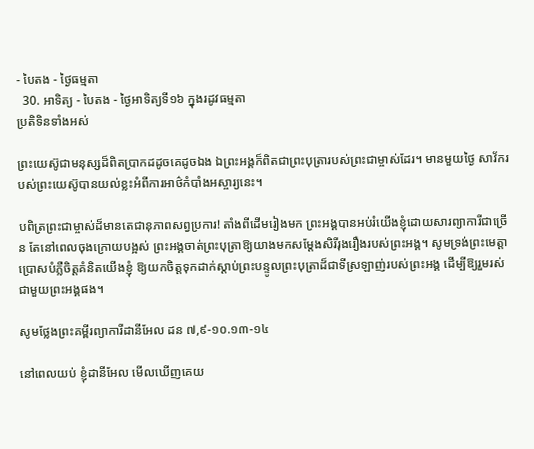- បៃតង - ថ្ងៃធម្មតា
  30. អាទិត្យ - បៃតង - ថ្ងៃអាទិត្យទី១៦ ក្នុងរដូវធម្មតា
ប្រតិទិនទាំងអស់

ព្រះយេស៊ូជាមនុស្សដ៏ពិតប្រាកដដូចគេដូចឯង ឯព្រះអង្គក៏ពិតជាព្រះបុត្រារបស់ព្រះជាម្ចាស់ដែរ។ មានមួយថ្ងៃ សាវ័ករបស់ព្រះយេស៊ូបានយល់ខ្លះអំពីការអាថ៌កំបាំងអស្ចារ្យនេះ។

បពិត្រព្រះជាម្ចាស់ដ៏មានតេជានុភាពសព្វប្រការ! តាំងពីដើមរៀងមក ព្រះអង្គបានអប់រំយើងខ្ញុំដោយសារព្យាការីជាច្រើន តែនៅពេលចុងក្រោយបង្អស់ ព្រះអង្គចាត់ព្រះបុត្រាឱ្យយាងមកសម្តែងសិរីរុងរឿងរបស់ព្រះអង្គ។ សូមទ្រង់ព្រះមេត្តាប្រោសបំភ្លឺចិត្តគំនិតយើងខ្ញុំ ឱ្យយកចិត្តទុកដាក់ស្តាប់ព្រះបន្ទូលព្រះបុត្រាដ៏ជាទីស្រឡាញ់របស់ព្រះអង្គ ដើម្បីឱ្យរួមរស់ជាមួយព្រះអង្គផង។

សូមថ្លែងព្រះគម្ពីរព្យាការីដានីអែល ដន ៧,៩-១០.១៣-១៤

នៅពេលយប់ ខ្ញុំដានីអែល មើលឃើញគេយ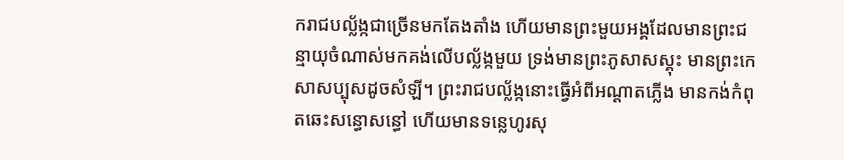ករាជបល្ល័ង្កជាច្រើនមកតែងតាំង ហើយមានព្រះមួយអង្គដែលមានព្រះជន្មាយុចំណាស់មកគង់លើបល្ល័ង្កមួយ ទ្រង់មានព្រះភូសាសស្គុះ មានព្រះកេសាសប្បុសដូចសំឡី។ ព្រះរាជបល្ល័ង្កនោះធ្វើអំពីអណ្តាតភ្លើង មានកង់កំពុតឆេះសន្ធោសន្ធៅ ហើយមានទន្លេហូរសុ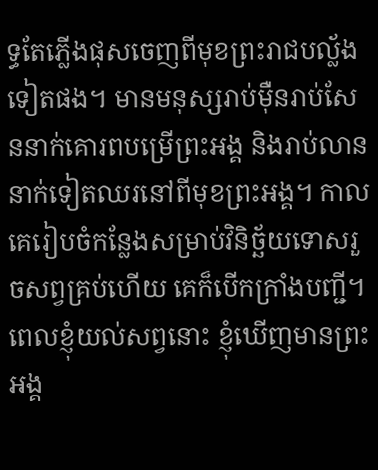ទ្ធតែភ្លើងផុសចេញពីមុខព្រះរាជបល្ល័ងទៀតផង។ មានមនុស្សរាប់ម៉ឺនរាប់សែននាក់គោរពបម្រើព្រះអង្គ និងរាប់លាននាក់ទៀតឈរនៅពីមុខព្រះអង្គ។ កាលគេរៀបចំកន្លែងសម្រាប់វិនិច្ឆ័យទោសរួចសព្វគ្រប់ហើយ គេក៏បើកក្រាំងបញ្ជី។ ពេលខ្ញុំយល់សព្វនោះ ខ្ញុំឃើញមានព្រះអង្គ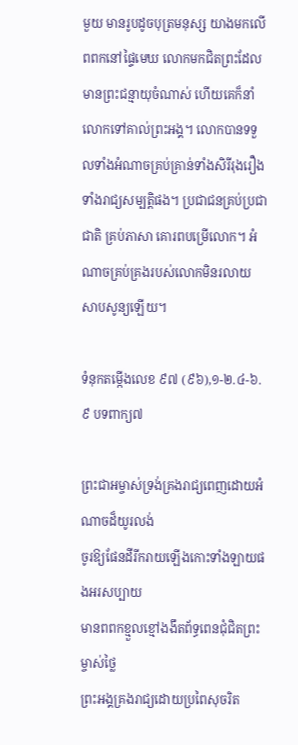មួយ មានរូបដូចបុត្រមនុស្ស យាងមកលើពពកនៅផ្ទៃមេឃ លោកមកជិតព្រះដែលមានព្រះជន្មាយុចំណាស់ ហើយគេក៏នាំលោកទៅគាល់ព្រះអង្គ។ លោកបានទទួលទាំងអំណាចគ្រប់គ្រាន់ទាំងសិរីរុងរឿង ទាំងរាជ្យសម្បត្តិផង។ ប្រជាជនគ្រប់ប្រជាជាតិ គ្រប់ភាសា គោរពបម្រើលោក។ អំណាចគ្រប់គ្រងរបស់លោកមិនរលាយសាបសូន្យឡើយ។

ទំនុកតម្កើងលេខ ៩៧ (៩៦),១-២.៤-៦.៩ បទពាក្យ៧

ព្រះជាអម្ចាស់ទ្រង់គ្រងរាជ្យពេញដោយអំណាចដ៏យូរលង់
ចូរឱ្យផែនដីរីករាយឡើងកោះទាំងឡាយផងអរសប្បាយ
មានពពកខ្មួលខ្មៅងងឹតព័ទ្ធពេនជុំជិតព្រះម្ចាស់ថ្លៃ
ព្រះអង្គគ្រងរាជ្យដោយប្រពៃសុចរិត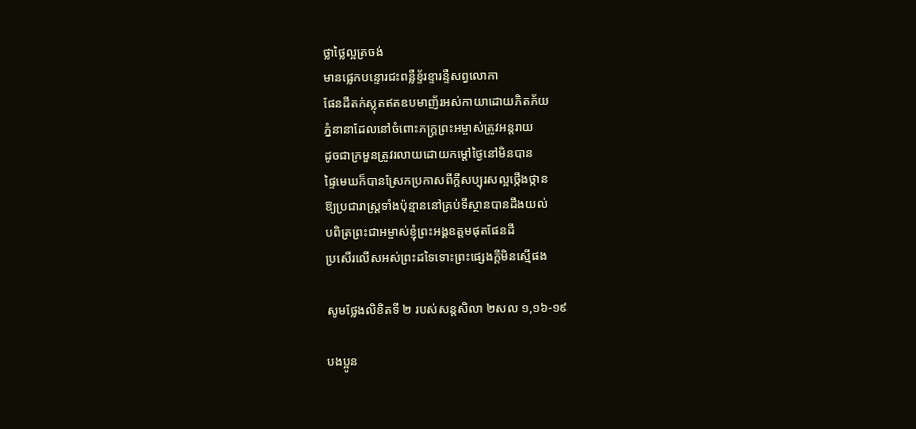ថ្លាថ្លៃល្អត្រចង់
មានផ្លេកបន្ទោរជះពន្លឺខ្ទ័រខ្ទារន្ទឺសព្វលោកា
ផែនដីតក់ស្លុតឥតឧបមាញ័រអស់កាយាដោយភិតភ័យ
ភ្នំនានាដែលនៅចំពោះភក្ត្រព្រះអម្ចាស់ត្រូវអន្តរាយ
ដូចជាក្រមួនត្រូវរលាយដោយកម្តៅថ្ងៃនៅមិនបាន
ផ្ទៃមេឃក៏បានស្រែកប្រកាសពីក្តីសប្បុរសល្អថ្កើងថ្កាន
ឱ្យប្រជារាស្រ្តទាំងប៉ុន្មាននៅគ្រប់ទីស្ថានបានដឹងយល់
បពិត្រព្រះជាអម្ចាស់ខ្ញុំព្រះអង្គឧត្តមផុតផែនដី
ប្រសើរលើសអស់ព្រះដទៃទោះព្រះផ្សេងក្តីមិនស្មើផង

សូមថ្លែងលិខិតទី ២ របស់សន្តសិលា ២សល ១,១៦-១៩

បងប្អូន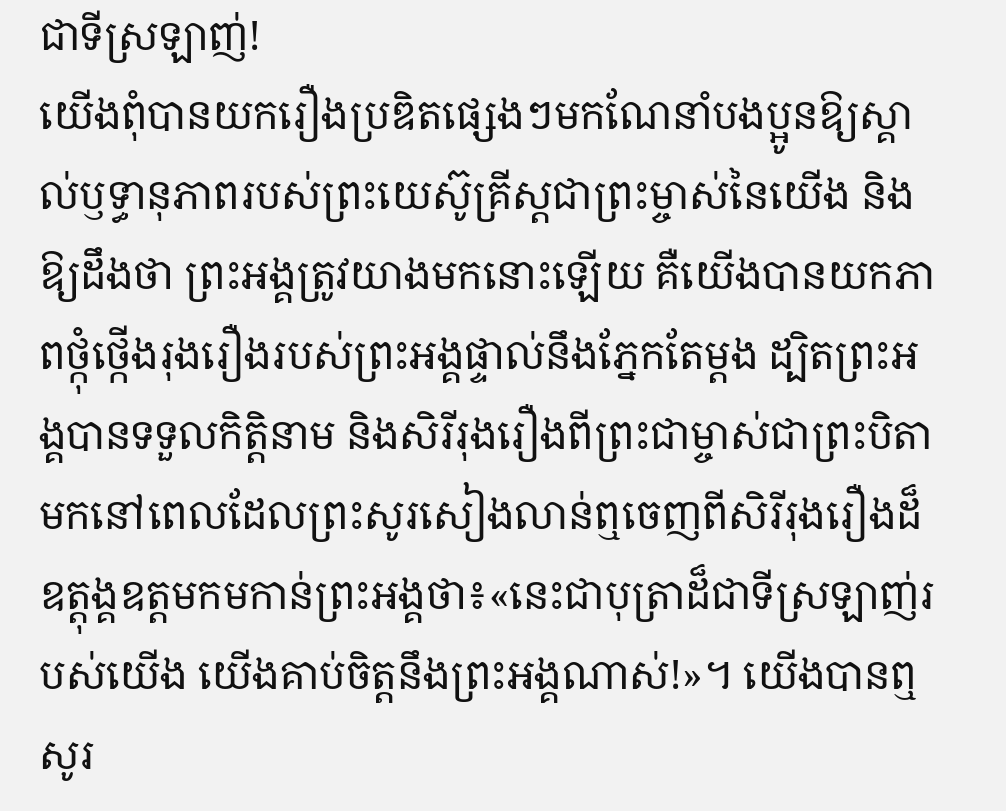ជាទីស្រឡាញ់!
យើងពុំបានយករឿងប្រឌិតផ្សេងៗមកណែនាំបងប្អូនឱ្យស្គាល់ឫទ្ធានុភាពរបស់ព្រះយេស៊ូគ្រីស្តជាព្រះម្ចាស់នៃយើង និងឱ្យដឹងថា ព្រះអង្គត្រូវយាងមកនោះឡើយ គឺយើងបានយកភាពថ្កុំថ្កើងរុងរឿងរបស់ព្រះអង្គផ្ទាល់នឹងភ្នែកតែម្តង ដ្បិតព្រះអង្គបានទទួលកិត្តិនាម និងសិរីរុងរឿងពីព្រះជាម្ចាស់ជាព្រះបិតា មកនៅពេលដែលព្រះសូរសៀងលាន់ឮចេញពីសិរីរុងរឿងដ៏ឧត្ដុង្គឧត្តមកមកាន់ព្រះអង្គថា៖«នេះជាបុត្រាដ៏ជាទីស្រឡាញ់របស់យើង យើងគាប់ចិត្តនឹងព្រះអង្គណាស់!»។ យើងបានឮសូរ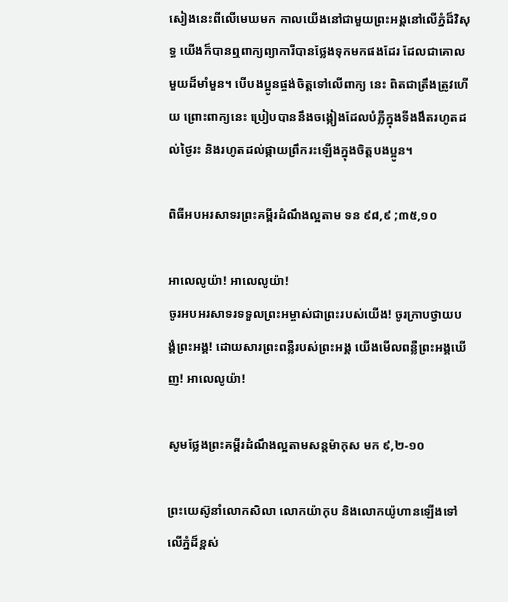សៀងនេះពីលើមេឃមក កាលយើងនៅជាមួយព្រះអង្គនៅលើភ្នំដ៏វិសុទ្ធ យើងក៏បានឮពាក្យព្យាការីបានថ្លែងទុកមកផងដែរ ដែលជាគោលមួយដ៏មាំមួន។ បើបងប្អូនផ្ចង់ចិត្តទៅលើពាក្យ នេះ ពិតជាត្រឹងត្រូវហើយ ព្រោះពាក្យនេះ ប្រៀបបាននឹងចង្កៀងដែលបំភ្លឺក្នុងទីងងឹតរហូតដល់ថ្ងៃរះ និងរហូតដល់ផ្កាយព្រឹករះឡើងក្នុងចិត្តបងប្អូន។

ពិធីអបអរសាទរព្រះគម្ពីរដំណឹងល្អតាម ទន ៩៨,៩ ;៣៥,១០

អាលេលូយ៉ា! អាលេលូយ៉ា!
ចូរអបអរសាទរទទួលព្រះអម្ចាស់ជាព្រះរបស់យើង! ចូរក្រាបថ្វាយបង្គំព្រះអង្គ! ដោយសារព្រះពន្លឺរបស់ព្រះអង្គ យើងមើលពន្លឺព្រះអង្គឃើញ! អាលេលូយ៉ា!

សូមថ្លែងព្រះគម្ពីរដំណឹងល្អតាមសន្តម៉ាកុស មក ៩,២-១០

ព្រះយេស៊ូនាំលោកសិលា លោកយ៉ាកុប និងលោកយ៉ូហានឡើងទៅលើភ្នំដ៏ខ្ពស់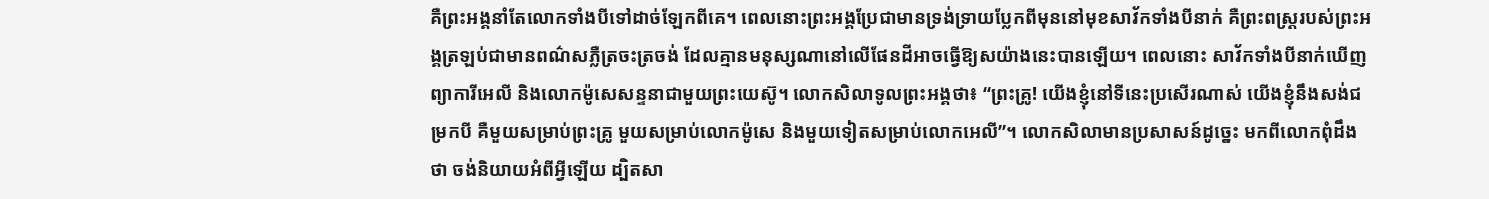គឺព្រះអង្គនាំតែលោកទាំងបីទៅដាច់ឡែកពីគេ។ ពេលនោះព្រះអង្គប្រែជាមានទ្រង់ទ្រាយប្លែកពីមុននៅមុខសាវ័កទាំងបីនាក់ គឺព្រះពស្ត្ររបស់ព្រះអង្គត្រឡប់ជាមានពណ៌សភ្លឺត្រចះត្រចង់ ដែលគ្មានមនុស្សណានៅលើផែនដីអាចធ្វើឱ្យសយ៉ាងនេះបានឡើយ។ ពេលនោះ សាវ័កទាំងបីនាក់ឃើញព្យាការីអេលី និងលោកម៉ូសេសន្ទនាជាមួយព្រះយេស៊ូ។ លោកសិលាទូលព្រះអង្គថា៖ “ព្រះគ្រូ! យើងខ្ញុំនៅទីនេះប្រសើរណាស់ យើងខ្ញុំនឹងសង់ជម្រកបី គឺមួយសម្រាប់ព្រះគ្រូ មួយសម្រាប់លោកម៉ូសេ និងមួយទៀតសម្រាប់លោកអេលី”។ លោកសិលាមានប្រសាសន៍ដូច្នេះ មកពីលោកពុំដឹងថា ចង់និយាយអំពីអ្វីឡើយ ដ្បិតសា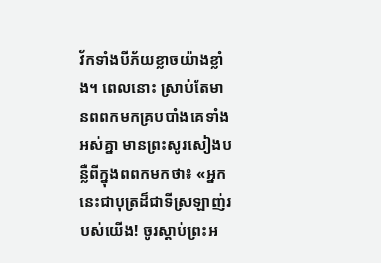វ័កទាំងបីភ័យខ្លាចយ៉ាងខ្លាំង។ ពេលនោះ ស្រាប់តែមានពពកមកគ្របបាំងគេទាំងអស់គ្នា មានព្រះសូរសៀងបន្លឺពីក្នុងពពកមកថា៖ «អ្នកនេះជាបុត្រដ៏ជាទីស្រឡាញ់របស់យើង! ចូរស្តាប់ព្រះអ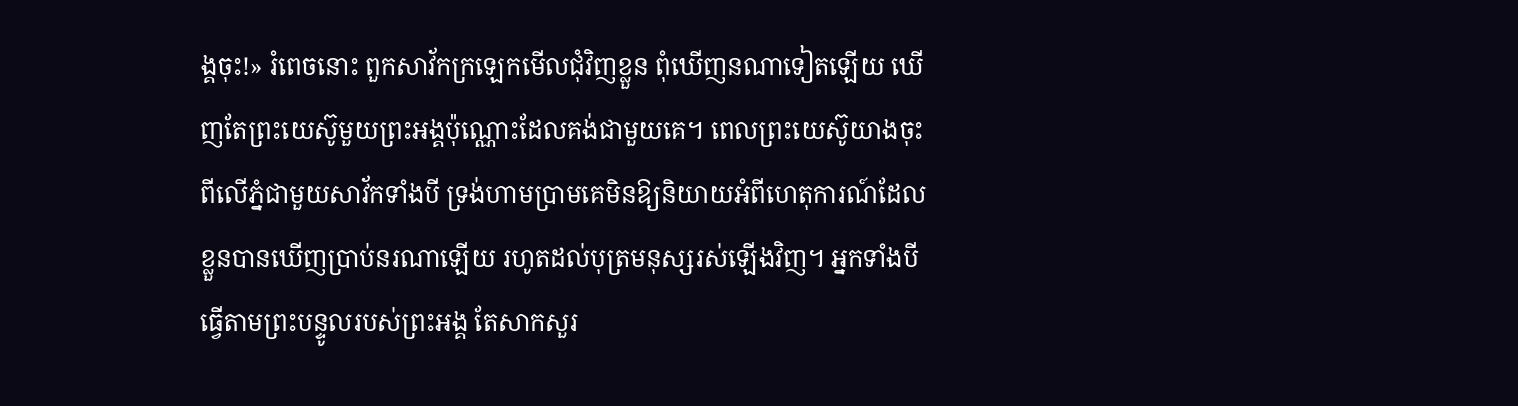ង្គចុះ!» រំពេចនោះ ពួកសាវ័កក្រឡេកមើលជុំវិញខ្លួន ពុំឃើញនណាទៀតឡើយ ឃើញតែព្រះយេស៊ូមួយព្រះអង្គប៉ុណ្ណោះដែលគង់ជាមួយគេ។ ពេលព្រះយេស៊ូយាងចុះពីលើភ្នំជាមួយសាវ័កទាំងបី ទ្រង់ហាមប្រាមគេមិនឱ្យនិយាយអំពីហេតុការណ៍ដែលខ្លួនបានឃើញប្រាប់នរណាឡើយ រហូតដល់បុត្រមនុស្សរស់ឡើងវិញ។ អ្នកទាំងបីធ្វើតាមព្រះបន្ទូលរបស់ព្រះអង្គ តែសាកសួរ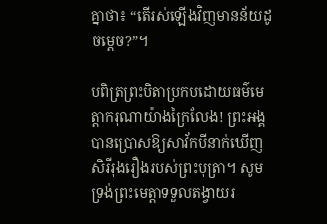គ្នាថា៖ “តើរស់ឡើងវិញមានន័យដូចម្តេច?”។

បពិត្រព្រះបិតាប្រកបដោយធម៌មេត្តាករុណាយ៉ាងក្រៃលែង! ព្រះអង្គបានប្រោសឱ្យសាវ័កបីនាក់ឃើញសិរីរុងរឿងរបស់ព្រះបុត្រា។ សូមទ្រង់ព្រះមេត្តាទទួលតង្វាយរ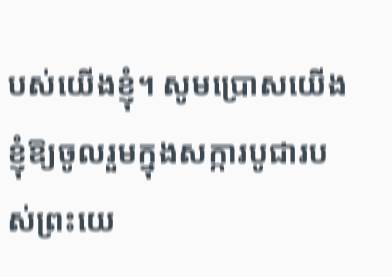បស់យើងខ្ញុំ។ សូមប្រោសយើងខ្ញុំឱ្យចូលរួមក្នុងសក្ការបូជារបស់ព្រះយេ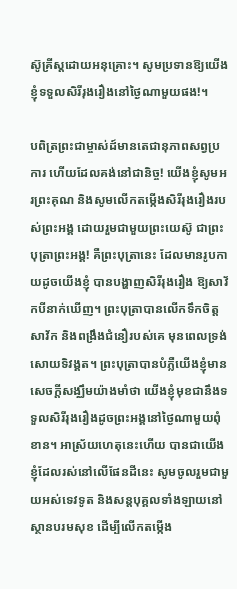ស៊ូគ្រីស្តដោយអនុគ្រោះ។ សូមប្រទានឱ្យយើងខ្ញុំទទួលសិរីរុងរឿងនៅថ្ងៃណាមួយផង!។

បពិត្រព្រះជាម្ចាស់ដ៍មានតេជានុភាពសព្វប្រការ ហើយដែលគង់នៅជានិច្ច! យើងខ្ញុំសូមអរព្រះគុណ និងសូមលើកតម្កើងសិរីរុងរឿងរបស់ព្រះអង្គ ដោយរួមជាមួយព្រះយេស៊ូ ជាព្រះបុត្រាព្រះអង្គ! គឺព្រះបុត្រានេះ ដែលមានរូបកាយដូចយើងខ្ញុំ បានបង្ហាញសិរីរុងរឿង ឱ្យសាវ័កបីនាក់ឃើញ។ ព្រះបុត្រាបានលើកទឹកចិត្តសាវ័ក និងពង្រឹងជំនឿរបស់គេ មុនពេលទ្រង់សោយទិវង្គត។ ព្រះបុត្រាបានបំភ្លឺយើងខ្ញុំមានសេចក្តីសង្ឈឹមយ៉ាងមាំថា យើងខ្ញុំមុខជានឹងទទួលសិរីរុងរឿងដូចព្រះអង្គនៅថ្ងៃណាមួយពុំខាន។ អាស្រ័យហេតុនេះហើយ បានជាយើងខ្ញុំដែលរស់នៅលើផែនដីនេះ សូមចូលរួមជាមួយអស់ទេវទូត និងសន្តបុគ្គលទាំងឡាយនៅស្ថានបរមសុខ ដើម្បីលើកតម្កើង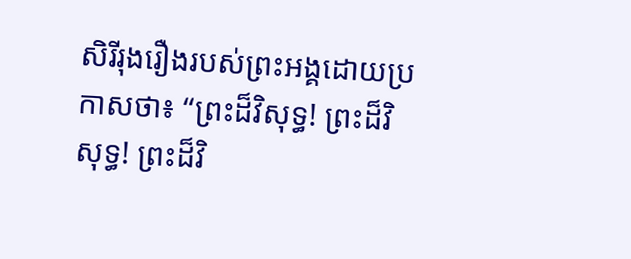សិរីរុងរឿងរបស់ព្រះអង្គដោយប្រកាសថា៖ “ព្រះដ៏វិសុទ្ធ! ព្រះដ៏វិសុទ្ធ! ព្រះដ៏វិ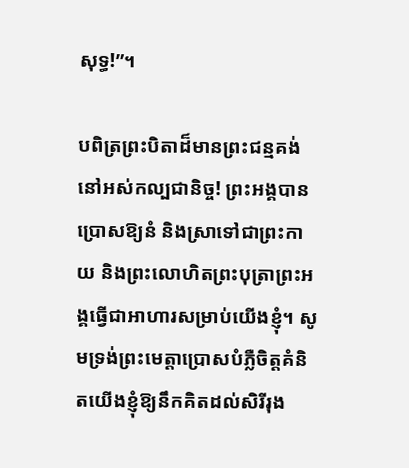សុទ្ធ!”។

បពិត្រព្រះបិតាដ៏មានព្រះជន្មគង់នៅអស់កល្បជានិច្ច! ព្រះអង្គបានប្រោសឱ្យនំ និងស្រាទៅជាព្រះកាយ និងព្រះលោហិតព្រះបុត្រាព្រះអង្គធ្វើជាអាហារសម្រាប់យើងខ្ញុំ។ សូមទ្រង់ព្រះមេត្តាប្រោសបំភ្លឺចិត្តគំនិតយើងខ្ញុំឱ្យនឹកគិតដល់សិរីរុង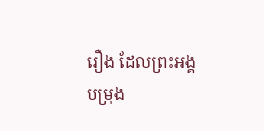រឿង ដែលព្រះអង្គបម្រុង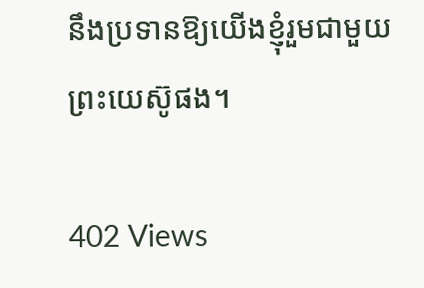នឹងប្រទានឱ្យយើងខ្ញុំរួមជាមួយព្រះយេស៊ូផង។

402 Views